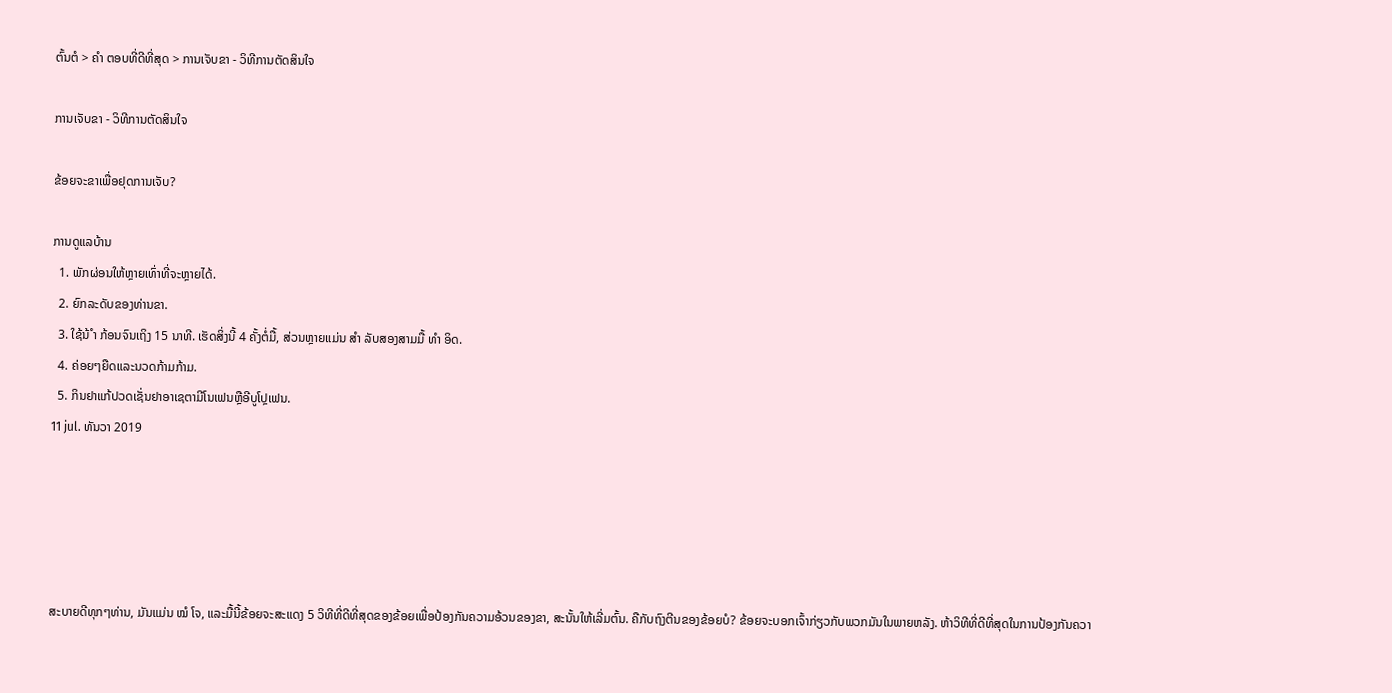ຕົ້ນຕໍ > ຄຳ ຕອບທີ່ດີທີ່ສຸດ > ການເຈັບຂາ - ວິທີການຕັດສິນໃຈ

ການເຈັບຂາ - ວິທີການຕັດສິນໃຈ

ຂ້ອຍຈະຂາເພື່ອຢຸດການເຈັບ?

ການດູແລບ້ານ
  1. ພັກຜ່ອນໃຫ້ຫຼາຍເທົ່າທີ່ຈະຫຼາຍໄດ້.
  2. ຍົກລະດັບຂອງທ່ານຂາ.
  3. ໃຊ້ນ້ ຳ ກ້ອນຈົນເຖິງ 15 ນາທີ. ເຮັດສິ່ງນີ້ 4 ຄັ້ງຕໍ່ມື້, ສ່ວນຫຼາຍແມ່ນ ສຳ ລັບສອງສາມມື້ ທຳ ອິດ.
  4. ຄ່ອຍໆຍືດແລະນວດກ້າມກ້າມ.
  5. ກິນຢາແກ້ປວດເຊັ່ນຢາອາເຊຕາມີໂນເຟນຫຼືອີບູໂປຼເຟນ.
11 jul. ທັນວາ 2019





ສະບາຍດີທຸກໆທ່ານ, ມັນແມ່ນ ໝໍ ໂຈ, ແລະມື້ນີ້ຂ້ອຍຈະສະແດງ 5 ວິທີທີ່ດີທີ່ສຸດຂອງຂ້ອຍເພື່ອປ້ອງກັນຄວາມອ້ວນຂອງຂາ, ສະນັ້ນໃຫ້ເລີ່ມຕົ້ນ. ຄືກັບຖົງຕີນຂອງຂ້ອຍບໍ? ຂ້ອຍຈະບອກເຈົ້າກ່ຽວກັບພວກມັນໃນພາຍຫລັງ. ຫ້າວິທີທີ່ດີທີ່ສຸດໃນການປ້ອງກັນຄວາ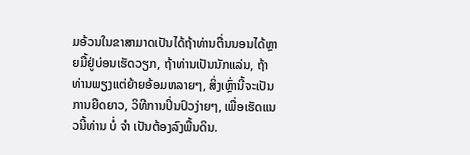ມອ້ວນໃນຂາສາມາດເປັນໄດ້ຖ້າທ່ານຕື່ນນອນໄດ້ຫຼາຍມື້ຢູ່ບ່ອນເຮັດວຽກ, ຖ້າທ່ານເປັນນັກແລ່ນ, ຖ້າທ່ານພຽງແຕ່ຍ້າຍອ້ອມຫລາຍໆ, ສິ່ງເຫຼົ່ານີ້ຈະເປັນການຍືດຍາວ, ວິທີການປິ່ນປົວງ່າຍໆ, ເພື່ອເຮັດແນວນີ້ທ່ານ ບໍ່ ຈຳ ເປັນຕ້ອງລົງພື້ນດິນ.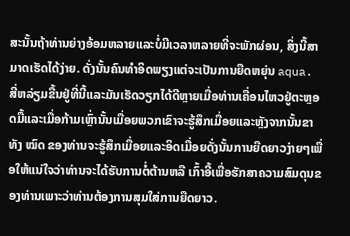ສະນັ້ນຖ້າທ່ານຍ່າງອ້ອມຫລາຍແລະບໍ່ມີເວລາຫລາຍທີ່ຈະພັກຜ່ອນ, ສິ່ງນີ້ສາມາດເຮັດໄດ້ງ່າຍ. ດັ່ງນັ້ນຄົນທໍາອິດພຽງແຕ່ຈະເປັນການຍືດຫຍຸ່ນ aqua. ສີ່ຫລ່ຽມຂື້ນຢູ່ທີ່ນີ້ແລະມັນເຮັດວຽກໄດ້ດີຫຼາຍເມື່ອທ່ານເຄື່ອນໄຫວຢູ່ຕະຫຼອດມື້ແລະເມື່ອກ້າມເຫຼົ່ານັ້ນເມື່ອຍພວກເຂົາຈະຮູ້ສຶກເມື່ອຍແລະຫຼັງຈາກນັ້ນຂາທັງ ໝົດ ຂອງທ່ານຈະຮູ້ສຶກເມື່ອຍແລະອິດເມື່ອຍດັ່ງນັ້ນການຍືດຍາວງ່າຍໆເພື່ອໃຫ້ແນ່ໃຈວ່າທ່ານຈະໄດ້ຮັບການຕໍ່ຕ້ານຫລື ເກົ້າອີ້ເພື່ອຮັກສາຄວາມສົມດຸນຂອງທ່ານເພາະວ່າທ່ານຕ້ອງການສຸມໃສ່ການຍືດຍາວ.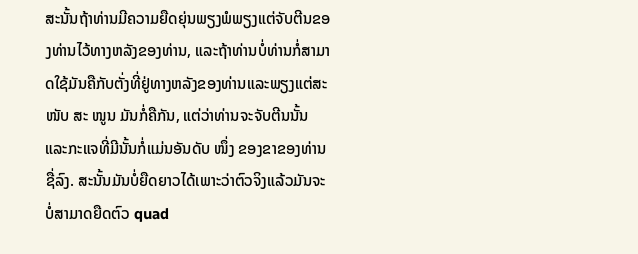ສະນັ້ນຖ້າທ່ານມີຄວາມຍືດຍຸ່ນພຽງພໍພຽງແຕ່ຈັບຕີນຂອງທ່ານໄວ້ທາງຫລັງຂອງທ່ານ, ແລະຖ້າທ່ານບໍ່ທ່ານກໍ່ສາມາດໃຊ້ມັນຄືກັບຕັ່ງທີ່ຢູ່ທາງຫລັງຂອງທ່ານແລະພຽງແຕ່ສະ ໜັບ ສະ ໜູນ ມັນກໍ່ຄືກັນ, ແຕ່ວ່າທ່ານຈະຈັບຕີນນັ້ນແລະກະແຈທີ່ມີນັ້ນກໍ່ແມ່ນອັນດັບ ໜຶ່ງ ຂອງຂາຂອງທ່ານຊື່ລົງ. ສະນັ້ນມັນບໍ່ຍືດຍາວໄດ້ເພາະວ່າຕົວຈິງແລ້ວມັນຈະບໍ່ສາມາດຍືດຕົວ quad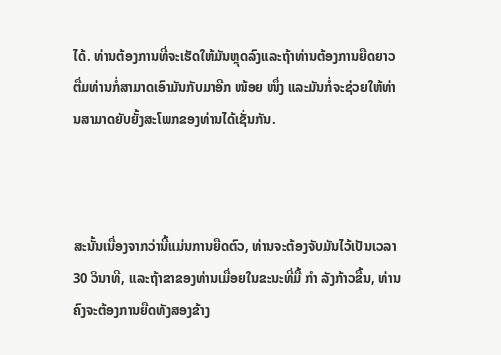ໄດ້. ທ່ານຕ້ອງການທີ່ຈະເຮັດໃຫ້ມັນຫຼຸດລົງແລະຖ້າທ່ານຕ້ອງການຍືດຍາວຕື່ມທ່ານກໍ່ສາມາດເອົາມັນກັບມາອີກ ໜ້ອຍ ໜຶ່ງ ແລະມັນກໍ່ຈະຊ່ວຍໃຫ້ທ່ານສາມາດຍັບຍັ້ງສະໂພກຂອງທ່ານໄດ້ເຊັ່ນກັນ.



ສະນັ້ນເນື່ອງຈາກວ່ານີ້ແມ່ນການຍືດຕົວ, ທ່ານຈະຕ້ອງຈັບມັນໄວ້ເປັນເວລາ 30 ວິນາທີ, ແລະຖ້າຂາຂອງທ່ານເມື່ອຍໃນຂະນະທີ່ມື້ ກຳ ລັງກ້າວຂື້ນ, ທ່ານຄົງຈະຕ້ອງການຍືດທັງສອງຂ້າງ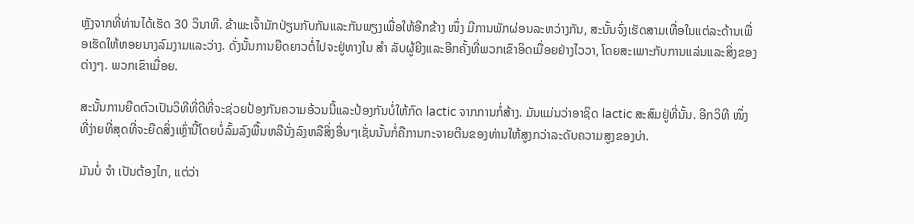ຫຼັງຈາກທີ່ທ່ານໄດ້ເຮັດ 30 ວິນາທີ. ຂ້າພະເຈົ້າມັກປ່ຽນກັບກັນແລະກັນພຽງເພື່ອໃຫ້ອີກຂ້າງ ໜຶ່ງ ມີການພັກຜ່ອນລະຫວ່າງກັນ, ສະນັ້ນຈົ່ງເຮັດສາມເທື່ອໃນແຕ່ລະດ້ານເພື່ອເຮັດໃຫ້ຫອຍນາງລົມງາມແລະວ່າງ. ດັ່ງນັ້ນການຍືດຍາວຕໍ່ໄປຈະຢູ່ທາງໃນ ສຳ ລັບຜູ້ຍີງແລະອີກຄັ້ງທີ່ພວກເຂົາອິດເມື່ອຍຢ່າງໄວວາ, ໂດຍສະເພາະກັບການແລ່ນແລະສິ່ງຂອງຕ່າງໆ. ພວກເຂົາເມື່ອຍ.

ສະນັ້ນການຍືດຕົວເປັນວິທີທີ່ດີທີ່ຈະຊ່ວຍປ້ອງກັນຄວາມອ້ວນນີ້ແລະປ້ອງກັນບໍ່ໃຫ້ກົດ lactic ຈາກການກໍ່ສ້າງ. ມັນແມ່ນວ່າອາຊິດ lactic ສະສົມຢູ່ທີ່ນັ້ນ. ອີກວິທີ ໜຶ່ງ ທີ່ງ່າຍທີ່ສຸດທີ່ຈະຍືດສິ່ງເຫຼົ່ານີ້ໂດຍບໍ່ລົ້ມລົງພື້ນຫລືນັ່ງລົງຫລືສິ່ງອື່ນໆເຊັ່ນນັ້ນກໍ່ຄືການກະຈາຍຕີນຂອງທ່ານໃຫ້ສູງກວ່າລະດັບຄວາມສູງຂອງບ່າ.

ມັນບໍ່ ຈຳ ເປັນຕ້ອງໄກ, ແຕ່ວ່າ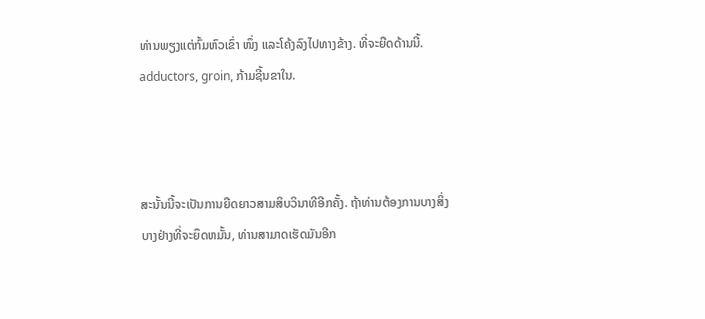ທ່ານພຽງແຕ່ກົ້ມຫົວເຂົ່າ ໜຶ່ງ ແລະໂຄ້ງລົງໄປທາງຂ້າງ. ທີ່ຈະຍືດດ້ານນີ້. adductors, groin, ກ້າມຊີ້ນຂາໃນ.



ສະນັ້ນນີ້ຈະເປັນການຍືດຍາວສາມສິບວິນາທີອີກຄັ້ງ. ຖ້າທ່ານຕ້ອງການບາງສິ່ງບາງຢ່າງທີ່ຈະຍຶດຫມັ້ນ, ທ່ານສາມາດເຮັດມັນອີກ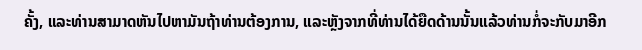ຄັ້ງ, ແລະທ່ານສາມາດຫັນໄປຫາມັນຖ້າທ່ານຕ້ອງການ, ແລະຫຼັງຈາກທີ່ທ່ານໄດ້ຍືດດ້ານນັ້ນແລ້ວທ່ານກໍ່ຈະກັບມາອີກ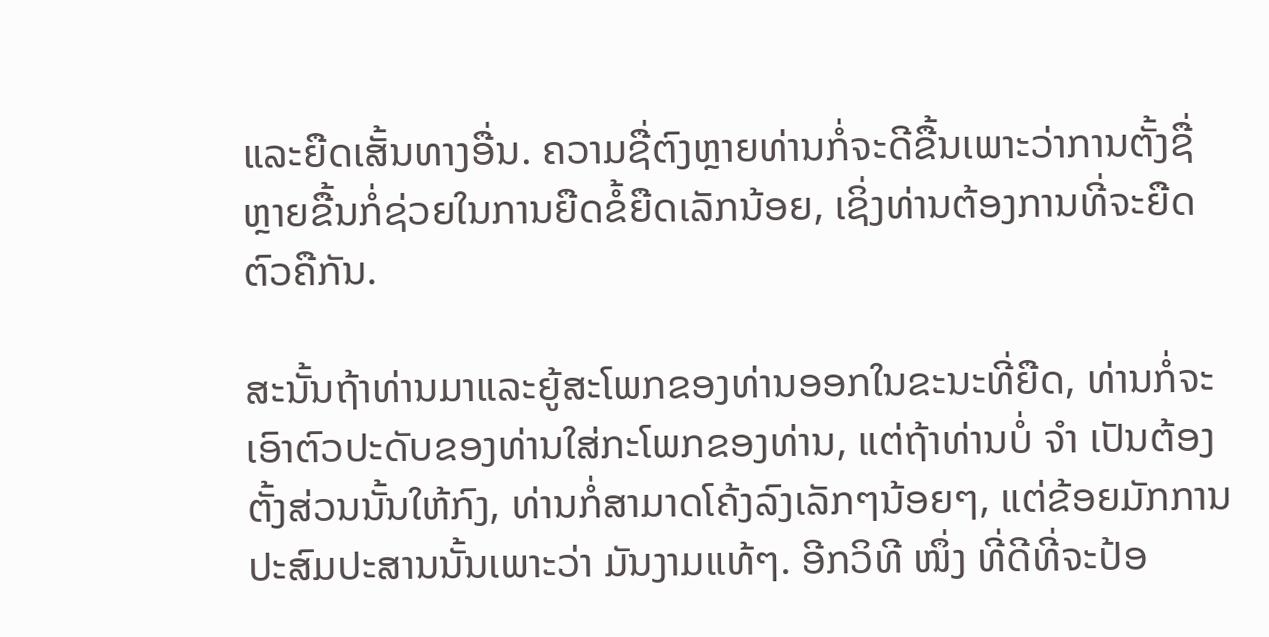ແລະຍືດເສັ້ນທາງອື່ນ. ຄວາມຊື່ຕົງຫຼາຍທ່ານກໍ່ຈະດີຂື້ນເພາະວ່າການຕັ້ງຊື່ຫຼາຍຂື້ນກໍ່ຊ່ວຍໃນການຍືດຂໍ້ຍືດເລັກນ້ອຍ, ເຊິ່ງທ່ານຕ້ອງການທີ່ຈະຍືດຕົວຄືກັນ.

ສະນັ້ນຖ້າທ່ານມາແລະຍູ້ສະໂພກຂອງທ່ານອອກໃນຂະນະທີ່ຍືດ, ທ່ານກໍ່ຈະເອົາຕົວປະດັບຂອງທ່ານໃສ່ກະໂພກຂອງທ່ານ, ແຕ່ຖ້າທ່ານບໍ່ ຈຳ ເປັນຕ້ອງຕັ້ງສ່ວນນັ້ນໃຫ້ກົງ, ທ່ານກໍ່ສາມາດໂຄ້ງລົງເລັກໆນ້ອຍໆ, ແຕ່ຂ້ອຍມັກການປະສົມປະສານນັ້ນເພາະວ່າ ມັນງາມແທ້ໆ. ອີກວິທີ ໜຶ່ງ ທີ່ດີທີ່ຈະປ້ອ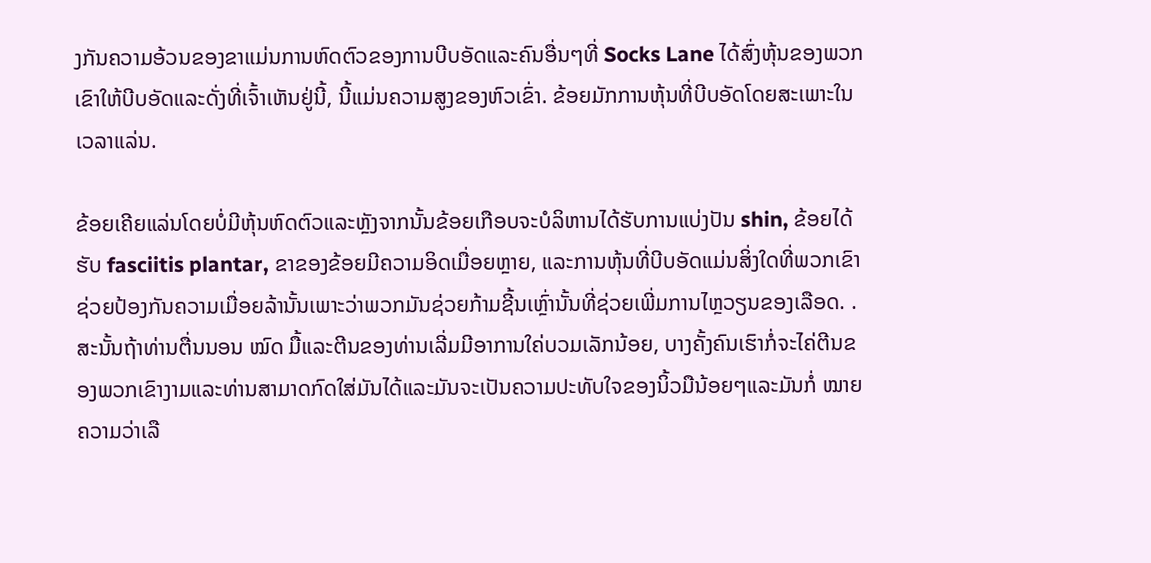ງກັນຄວາມອ້ວນຂອງຂາແມ່ນການຫົດຕົວຂອງການບີບອັດແລະຄົນອື່ນໆທີ່ Socks Lane ໄດ້ສົ່ງຫຸ້ນຂອງພວກເຂົາໃຫ້ບີບອັດແລະດັ່ງທີ່ເຈົ້າເຫັນຢູ່ນີ້, ນີ້ແມ່ນຄວາມສູງຂອງຫົວເຂົ່າ. ຂ້ອຍມັກການຫຸ້ນທີ່ບີບອັດໂດຍສະເພາະໃນເວລາແລ່ນ.

ຂ້ອຍເຄີຍແລ່ນໂດຍບໍ່ມີຫຸ້ນຫົດຕົວແລະຫຼັງຈາກນັ້ນຂ້ອຍເກືອບຈະບໍລິຫານໄດ້ຮັບການແບ່ງປັນ shin, ຂ້ອຍໄດ້ຮັບ fasciitis plantar, ຂາຂອງຂ້ອຍມີຄວາມອິດເມື່ອຍຫຼາຍ, ແລະການຫຸ້ນທີ່ບີບອັດແມ່ນສິ່ງໃດທີ່ພວກເຂົາຊ່ວຍປ້ອງກັນຄວາມເມື່ອຍລ້ານັ້ນເພາະວ່າພວກມັນຊ່ວຍກ້າມຊີ້ນເຫຼົ່ານັ້ນທີ່ຊ່ວຍເພີ່ມການໄຫຼວຽນຂອງເລືອດ. . ສະນັ້ນຖ້າທ່ານຕື່ນນອນ ໝົດ ມື້ແລະຕີນຂອງທ່ານເລີ່ມມີອາການໃຄ່ບວມເລັກນ້ອຍ, ບາງຄັ້ງຄົນເຮົາກໍ່ຈະໄຄ່ຕີນຂອງພວກເຂົາງາມແລະທ່ານສາມາດກົດໃສ່ມັນໄດ້ແລະມັນຈະເປັນຄວາມປະທັບໃຈຂອງນິ້ວມືນ້ອຍໆແລະມັນກໍ່ ໝາຍ ຄວາມວ່າເລື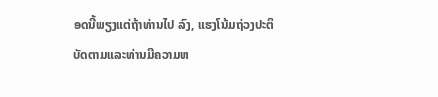ອດນີ້ພຽງແຕ່ຖ້າທ່ານໄປ ລົງ, ແຮງໂນ້ມຖ່ວງປະຕິບັດຕາມແລະທ່ານມີຄວາມຫ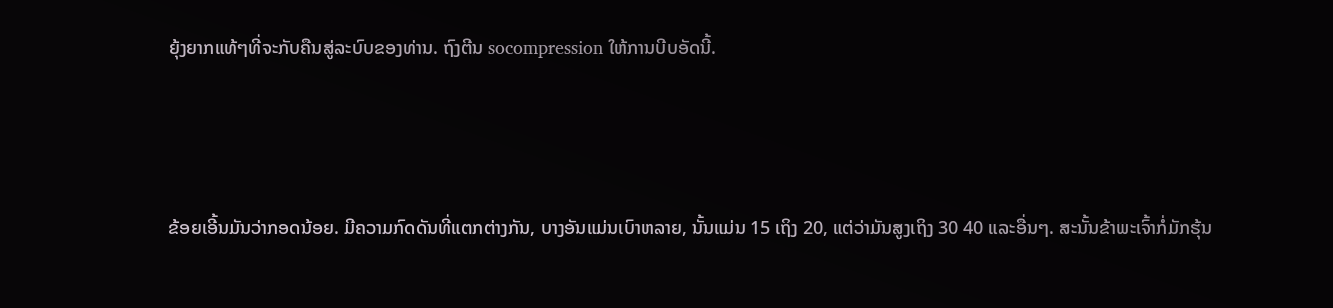ຍຸ້ງຍາກແທ້ໆທີ່ຈະກັບຄືນສູ່ລະບົບຂອງທ່ານ. ຖົງຕີນ socompression ໃຫ້ການບີບອັດນີ້.



ຂ້ອຍເອີ້ນມັນວ່າກອດນ້ອຍ. ມີຄວາມກົດດັນທີ່ແຕກຕ່າງກັນ, ບາງອັນແມ່ນເບົາຫລາຍ, ນັ້ນແມ່ນ 15 ເຖິງ 20, ແຕ່ວ່າມັນສູງເຖິງ 30 40 ແລະອື່ນໆ. ສະນັ້ນຂ້າພະເຈົ້າກໍ່ມັກຮຸ້ນ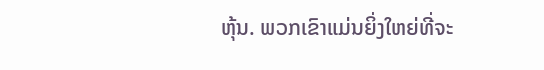ຫຸ້ນ. ພວກເຂົາແມ່ນຍິ່ງໃຫຍ່ທີ່ຈະ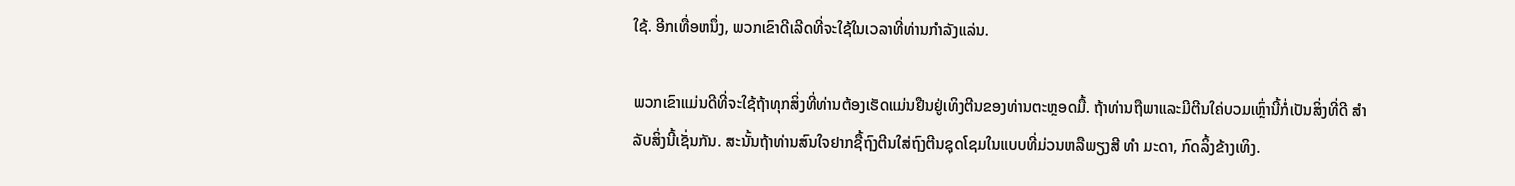ໃຊ້. ອີກເທື່ອຫນຶ່ງ, ພວກເຂົາດີເລີດທີ່ຈະໃຊ້ໃນເວລາທີ່ທ່ານກໍາລັງແລ່ນ.

ພວກເຂົາແມ່ນດີທີ່ຈະໃຊ້ຖ້າທຸກສິ່ງທີ່ທ່ານຕ້ອງເຮັດແມ່ນຢືນຢູ່ເທິງຕີນຂອງທ່ານຕະຫຼອດມື້. ຖ້າທ່ານຖືພາແລະມີຕີນໃຄ່ບວມເຫຼົ່ານີ້ກໍ່ເປັນສິ່ງທີ່ດີ ສຳ ລັບສິ່ງນີ້ເຊັ່ນກັນ. ສະນັ້ນຖ້າທ່ານສົນໃຈຢາກຊື້ຖົງຕີນໃສ່ຖົງຕີນຊຸດໂຊມໃນແບບທີ່ມ່ວນຫລືພຽງສີ ທຳ ມະດາ, ກົດລິ້ງຂ້າງເທິງ.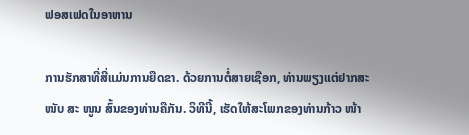ຟອສເຟດໃນອາຫານ

ການຮັກສາທີ່ສີ່ແມ່ນການຍືດຂາ. ດ້ວຍການຕໍ່ສາຍເຊືອກ, ທ່ານພຽງແຕ່ຢາກສະ ໜັບ ສະ ໜູນ ສົ້ນຂອງທ່ານຄືກັນ. ວິທີນີ້, ເຮັດໃຫ້ສະໂພກຂອງທ່ານກ້າວ ໜ້າ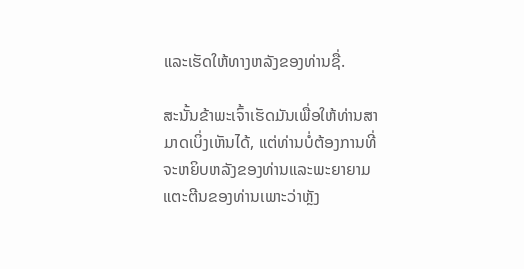ແລະເຮັດໃຫ້ທາງຫລັງຂອງທ່ານຊື່.

ສະນັ້ນຂ້າພະເຈົ້າເຮັດມັນເພື່ອໃຫ້ທ່ານສາມາດເບິ່ງເຫັນໄດ້, ແຕ່ທ່ານບໍ່ຕ້ອງການທີ່ຈະຫຍິບຫລັງຂອງທ່ານແລະພະຍາຍາມແຕະຕີນຂອງທ່ານເພາະວ່າຫຼັງ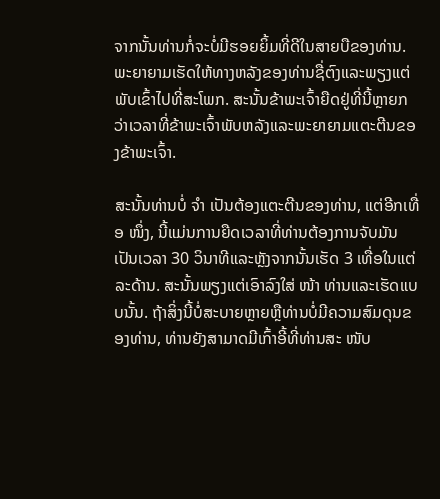ຈາກນັ້ນທ່ານກໍ່ຈະບໍ່ມີຮອຍຍິ້ມທີ່ດີໃນສາຍບືຂອງທ່ານ. ພະຍາຍາມເຮັດໃຫ້ທາງຫລັງຂອງທ່ານຊື່ຕົງແລະພຽງແຕ່ພັບເຂົ້າໄປທີ່ສະໂພກ. ສະນັ້ນຂ້າພະເຈົ້າຍືດຢູ່ທີ່ນີ້ຫຼາຍກວ່າເວລາທີ່ຂ້າພະເຈົ້າພັບຫລັງແລະພະຍາຍາມແຕະຕີນຂອງຂ້າພະເຈົ້າ.

ສະນັ້ນທ່ານບໍ່ ຈຳ ເປັນຕ້ອງແຕະຕີນຂອງທ່ານ, ແຕ່ອີກເທື່ອ ໜຶ່ງ, ນີ້ແມ່ນການຍືດເວລາທີ່ທ່ານຕ້ອງການຈັບມັນເປັນເວລາ 30 ວິນາທີແລະຫຼັງຈາກນັ້ນເຮັດ 3 ເທື່ອໃນແຕ່ລະດ້ານ. ສະນັ້ນພຽງແຕ່ເອົາລົງໃສ່ ໜ້າ ທ່ານແລະເຮັດແບບນັ້ນ. ຖ້າສິ່ງນີ້ບໍ່ສະບາຍຫຼາຍຫຼືທ່ານບໍ່ມີຄວາມສົມດຸນຂອງທ່ານ, ທ່ານຍັງສາມາດມີເກົ້າອີ້ທີ່ທ່ານສະ ໜັບ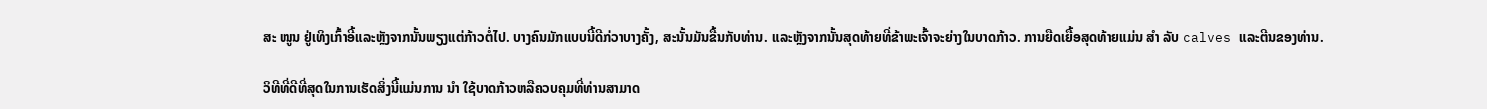ສະ ໜູນ ຢູ່ເທິງເກົ້າອີ້ແລະຫຼັງຈາກນັ້ນພຽງແຕ່ກ້າວຕໍ່ໄປ. ບາງຄົນມັກແບບນີ້ດີກ່ວາບາງຄັ້ງ, ສະນັ້ນມັນຂື້ນກັບທ່ານ. ແລະຫຼັງຈາກນັ້ນສຸດທ້າຍທີ່ຂ້າພະເຈົ້າຈະຍ່າງໃນບາດກ້າວ. ການຍືດເຍື້ອສຸດທ້າຍແມ່ນ ສຳ ລັບ calves ແລະຕີນຂອງທ່ານ.

ວິທີທີ່ດີທີ່ສຸດໃນການເຮັດສິ່ງນີ້ແມ່ນການ ນຳ ໃຊ້ບາດກ້າວຫລືຄວບຄຸມທີ່ທ່ານສາມາດ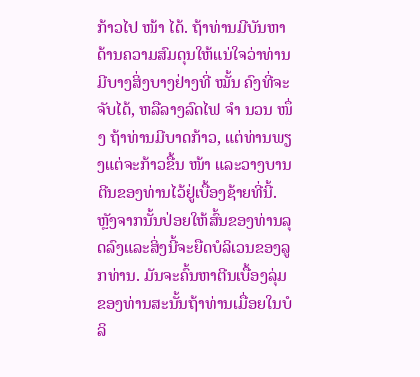ກ້າວໄປ ໜ້າ ໄດ້. ຖ້າທ່ານມີບັນຫາດ້ານຄວາມສົມດຸນໃຫ້ແນ່ໃຈວ່າທ່ານມີບາງສິ່ງບາງຢ່າງທີ່ ໝັ້ນ ຄົງທີ່ຈະຈັບໄດ້, ຫລືລາງລົດໄຟ ຈຳ ນວນ ໜຶ່ງ ຖ້າທ່ານມີບາດກ້າວ, ແຕ່ທ່ານພຽງແຕ່ຈະກ້າວຂື້ນ ໜ້າ ແລະວາງບານຕີນຂອງທ່ານໄວ້ຢູ່ເບື້ອງຊ້າຍທີ່ນີ້. ຫຼັງຈາກນັ້ນປ່ອຍໃຫ້ສົ້ນຂອງທ່ານລຸດລົງແລະສິ່ງນີ້ຈະຍືດບໍລິເວນຂອງລູກທ່ານ. ມັນຈະຄົ້ນຫາຕີນເບື້ອງລຸ່ມຂອງທ່ານສະນັ້ນຖ້າທ່ານເມື່ອຍໃນບໍລິ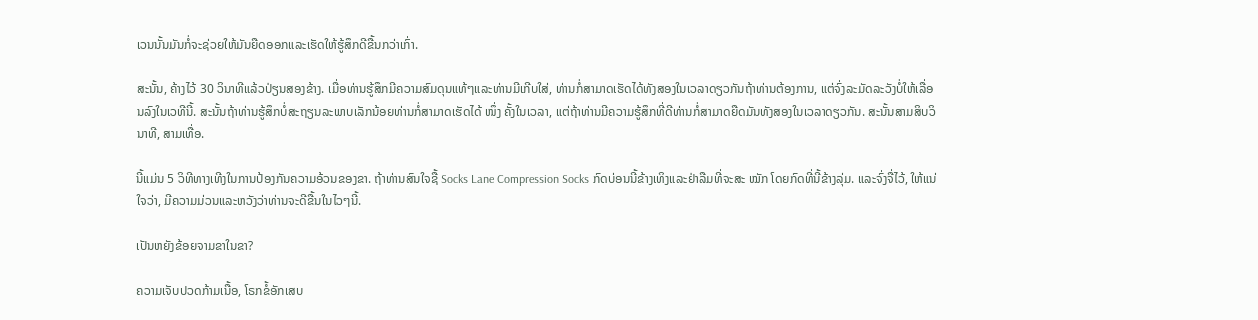ເວນນັ້ນມັນກໍ່ຈະຊ່ວຍໃຫ້ມັນຍືດອອກແລະເຮັດໃຫ້ຮູ້ສຶກດີຂື້ນກວ່າເກົ່າ.

ສະນັ້ນ, ຄ້າງໄວ້ 30 ວິນາທີແລ້ວປ່ຽນສອງຂ້າງ. ເມື່ອທ່ານຮູ້ສຶກມີຄວາມສົມດຸນແທ້ໆແລະທ່ານມີເກີບໃສ່, ທ່ານກໍ່ສາມາດເຮັດໄດ້ທັງສອງໃນເວລາດຽວກັນຖ້າທ່ານຕ້ອງການ, ແຕ່ຈົ່ງລະມັດລະວັງບໍ່ໃຫ້ເລື່ອນລົງໃນເວທີນີ້. ສະນັ້ນຖ້າທ່ານຮູ້ສຶກບໍ່ສະຖຽນລະພາບເລັກນ້ອຍທ່ານກໍ່ສາມາດເຮັດໄດ້ ໜຶ່ງ ຄັ້ງໃນເວລາ, ແຕ່ຖ້າທ່ານມີຄວາມຮູ້ສຶກທີ່ດີທ່ານກໍ່ສາມາດຍືດມັນທັງສອງໃນເວລາດຽວກັນ. ສະນັ້ນສາມສິບວິນາທີ, ສາມເທື່ອ.

ນີ້ແມ່ນ 5 ວິທີທາງເທີງໃນການປ້ອງກັນຄວາມອ້ວນຂອງຂາ. ຖ້າທ່ານສົນໃຈຊື້ Socks Lane Compression Socks ກົດບ່ອນນີ້ຂ້າງເທິງແລະຢ່າລືມທີ່ຈະສະ ໝັກ ໂດຍກົດທີ່ນີ້ຂ້າງລຸ່ມ. ແລະຈົ່ງຈື່ໄວ້, ໃຫ້ແນ່ໃຈວ່າ, ມີຄວາມມ່ວນແລະຫວັງວ່າທ່ານຈະດີຂື້ນໃນໄວໆນີ້.

ເປັນຫຍັງຂ້ອຍຈາມຂາໃນຂາ?

ຄວາມເຈັບປວດກ້າມເນື້ອ, ໂຣກຂໍ້ອັກເສບ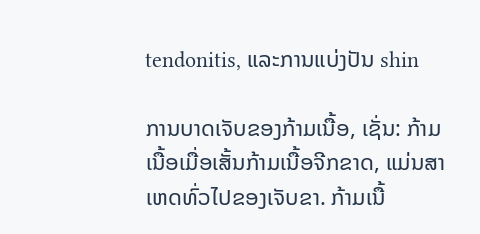tendonitis, ແລະການແບ່ງປັນ shin

ການບາດເຈັບຂອງກ້າມເນື້ອ, ເຊັ່ນ: ກ້າມເນື້ອເມື່ອເສັ້ນກ້າມເນື້ອຈີກຂາດ, ແມ່ນສາເຫດທົ່ວໄປຂອງເຈັບຂາ. ກ້າມເນື້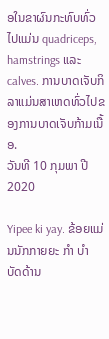ອໃນຂາຜົນກະທົບທົ່ວໄປແມ່ນ quadriceps, hamstrings ແລະ calves. ການບາດເຈັບກິລາແມ່ນສາເຫດທົ່ວໄປຂອງການບາດເຈັບກ້າມເນື້ອ.
ວັນທີ 10 ກຸມພາ ປີ 2020

Yipee ki yay. ຂ້ອຍແມ່ນນັກກາຍຍະ ກຳ ບຳ ບັດດ້ານ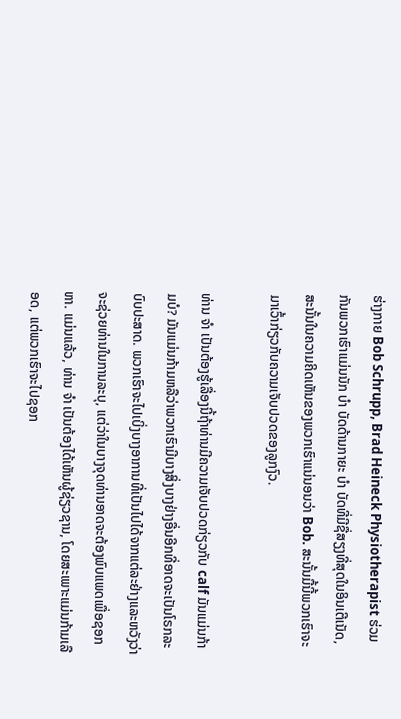ຮ່າງກາຍ Bob Schrupp, Brad Heineck Physiotherapist ຮ່ວມກັນພວກເຮົາແມ່ນນັກ ບຳ ບັດດ້ານກາຍະ ບຳ ບັດທີ່ມີຊື່ສຽງທີ່ສຸດໃນອິນເຕີເນັດ, ສະນັ້ນໃນຄວາມຄິດເຫັນຂອງພວກເຮົາແນ່ນອນວ່າ Bob. ສະນັ້ນມື້ນີ້ພວກເຮົາຈະມາເວົ້າກ່ຽວກັບຄວາມເຈັບປວດຂອງລູກງົວ.

ທ່ານ ຈຳ ເປັນຕ້ອງຮູ້ເລື່ອງນີ້ຖ້າທ່ານມີຄວາມເຈັບປວດກ່ຽວກັບ calf ມັນແມ່ນກ້າມບໍ? ມັນແມ່ນກ້າມຫລືວ່າພວກເຮົາມີບາງສິ່ງບາງຢ່າງອື່ນອີກທີ່ອາດຈະເປັນໂຣກລະບົບປະສາດ. ພວກເຮົາຈະໄປເບິ່ງບາງອາການທີ່ເປັນໄປໄດ້ຈາກແຕ່ລະຢ່າງແລະຫວັງວ່າຈະຊ່ວຍທ່ານໃນການລະບຸ, ແຕ່ວ່າໃນບາງຈຸດທ່ານອາດຈະຕ້ອງພົບແພດເພື່ອຊອກຫາ. ແມ່ນແລ້ວ, ທ່ານ ຈຳ ເປັນຕ້ອງໄດ້ເຫັນຜູ້ຊ່ຽວຊານ, ໂດຍສະເພາະແມ່ນກ້າມເລືອດ, ແຕ່ພວກເຮົາຈະໄປຊອກ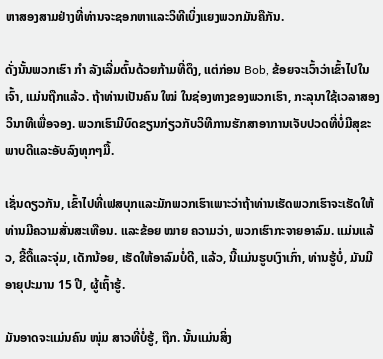ຫາສອງສາມຢ່າງທີ່ທ່ານຈະຊອກຫາແລະວິທີເບິ່ງແຍງພວກມັນຄືກັນ.

ດັ່ງນັ້ນພວກເຮົາ ກຳ ລັງເລີ່ມຕົ້ນດ້ວຍກ້າມທີ່ດຶງ, ແຕ່ກ່ອນ Bob, ຂ້ອຍຈະເວົ້າວ່າເຂົ້າໄປໃນເຈົ້າ, ແມ່ນຖືກແລ້ວ. ຖ້າທ່ານເປັນຄົນ ໃໝ່ ໃນຊ່ອງທາງຂອງພວກເຮົາ, ກະລຸນາໃຊ້ເວລາສອງວິນາທີເພື່ອຈອງ. ພວກເຮົາມີບົດຂຽນກ່ຽວກັບວິທີການຮັກສາອາການເຈັບປວດທີ່ບໍ່ມີສຸຂະພາບດີແລະອັບລົງທຸກໆມື້.

ເຊັ່ນດຽວກັນ, ເຂົ້າໄປທີ່ເຟສບຸກແລະມັກພວກເຮົາເພາະວ່າຖ້າທ່ານເຮັດພວກເຮົາຈະເຮັດໃຫ້ທ່ານມີຄວາມສັ່ນສະເທືອນ. ແລະຂ້ອຍ ໝາຍ ຄວາມວ່າ, ພວກເຮົາກະຈາຍອາລົມ. ແມ່ນແລ້ວ, ຂີ້ດື້ແລະຈຸ່ມ, ເດັກນ້ອຍ, ເຮັດໃຫ້ອາລົມບໍ່ດີ, ແລ້ວ, ນີ້ແມ່ນຮູບເງົາເກົ່າ, ທ່ານຮູ້ບໍ່, ມັນມີອາຍຸປະມານ 15 ປີ, ຜູ້ເຖົ້າຮູ້.

ມັນອາດຈະແມ່ນຄົນ ໜຸ່ມ ສາວທີ່ບໍ່ຮູ້, ຖືກ. ນັ້ນແມ່ນສິ່ງ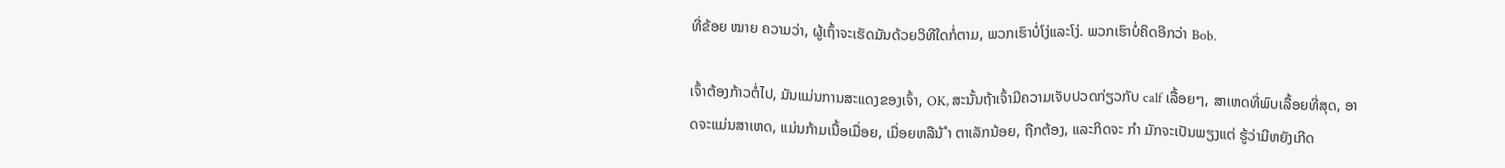ທີ່ຂ້ອຍ ໝາຍ ຄວາມວ່າ, ຜູ້ເຖົ້າຈະເຮັດມັນດ້ວຍວິທີໃດກໍ່ຕາມ, ພວກເຮົາບໍ່ໂງ່ແລະໂງ່. ພວກເຮົາບໍ່ຄິດອີກວ່າ Bob.

ເຈົ້າຕ້ອງກ້າວຕໍ່ໄປ, ມັນແມ່ນການສະແດງຂອງເຈົ້າ, OK, ສະນັ້ນຖ້າເຈົ້າມີຄວາມເຈັບປວດກ່ຽວກັບ calf ເລື້ອຍໆ, ສາເຫດທີ່ພົບເລື້ອຍທີ່ສຸດ, ອາດຈະແມ່ນສາເຫດ, ແມ່ນກ້າມເນື້ອເມື່ອຍ, ເມື່ອຍຫລືນ້ ຳ ຕາເລັກນ້ອຍ, ຖືກຕ້ອງ, ແລະກິດຈະ ກຳ ມັກຈະເປັນພຽງແຕ່ ຮູ້ວ່າມີຫຍັງເກີດ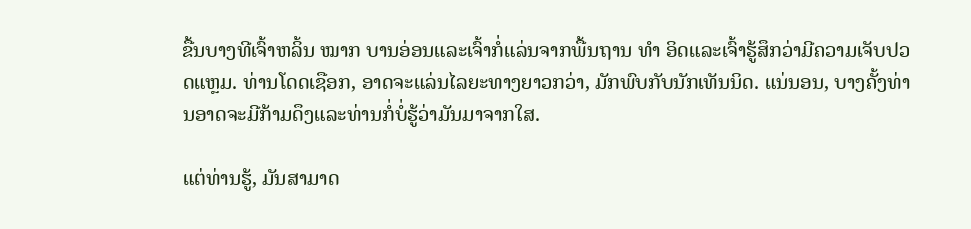ຂື້ນບາງທີເຈົ້າຫລິ້ນ ໝາກ ບານອ່ອນແລະເຈົ້າກໍ່ແລ່ນຈາກພື້ນຖານ ທຳ ອິດແລະເຈົ້າຮູ້ສຶກວ່າມີຄວາມເຈັບປວດແຫຼມ. ທ່ານໂດດເຊືອກ, ອາດຈະແລ່ນໄລຍະທາງຍາວກວ່າ, ມັກພົບກັບນັກເທັນນິດ. ແນ່ນອນ, ບາງຄັ້ງທ່ານອາດຈະມີກ້າມດຶງແລະທ່ານກໍ່ບໍ່ຮູ້ວ່າມັນມາຈາກໃສ.

ແຕ່ທ່ານຮູ້, ມັນສາມາດ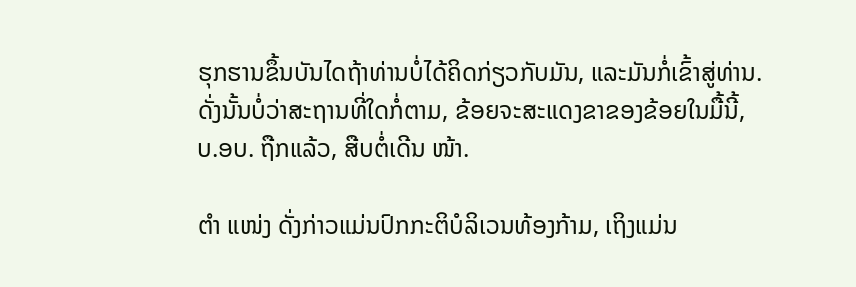ຮຸກຮານຂຶ້ນບັນໄດຖ້າທ່ານບໍ່ໄດ້ຄິດກ່ຽວກັບມັນ, ແລະມັນກໍ່ເຂົ້າສູ່ທ່ານ. ດັ່ງນັ້ນບໍ່ວ່າສະຖານທີ່ໃດກໍ່ຕາມ, ຂ້ອຍຈະສະແດງຂາຂອງຂ້ອຍໃນມື້ນີ້, ບ.ອບ. ຖືກແລ້ວ, ສືບຕໍ່ເດີນ ໜ້າ.

ຕຳ ແໜ່ງ ດັ່ງກ່າວແມ່ນປົກກະຕິບໍລິເວນທ້ອງກ້າມ, ເຖິງແມ່ນ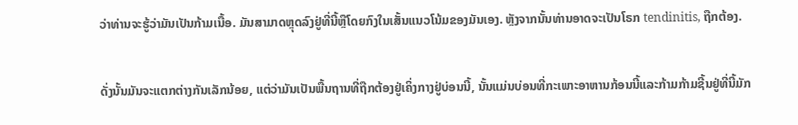ວ່າທ່ານຈະຮູ້ວ່າມັນເປັນກ້າມເນື້ອ. ມັນສາມາດຫຼຸດລົງຢູ່ທີ່ນີ້ຫຼືໂດຍກົງໃນເສັ້ນແນວໂນ້ມຂອງມັນເອງ. ຫຼັງຈາກນັ້ນທ່ານອາດຈະເປັນໂຣກ tendinitis, ຖືກຕ້ອງ.

ດັ່ງນັ້ນມັນຈະແຕກຕ່າງກັນເລັກນ້ອຍ, ແຕ່ວ່າມັນເປັນພື້ນຖານທີ່ຖືກຕ້ອງຢູ່ເຄິ່ງກາງຢູ່ບ່ອນນີ້, ນັ້ນແມ່ນບ່ອນທີ່ກະເພາະອາຫານກ້ອນນີ້ແລະກ້າມກ້າມຊີ້ນຢູ່ທີ່ນີ້ມັກ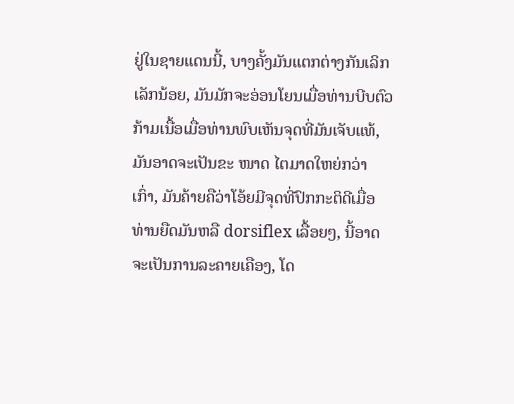ຢູ່ໃນຊາຍແດນນີ້, ບາງຄັ້ງມັນແຕກຕ່າງກັນເລິກເລັກນ້ອຍ, ມັນມັກຈະອ່ອນໂຍນເມື່ອທ່ານບີບຕົວ ກ້າມເນື້ອເມື່ອທ່ານພົບເຫັນຈຸດທີ່ມັນເຈັບແທ້, ມັນອາດຈະເປັນຂະ ໜາດ ໄຕມາດໃຫຍ່ກວ່າເກົ່າ, ມັນຄ້າຍຄືວ່າໂອ້ຍມີຈຸດທີ່ປົກກະຕິດີເມື່ອທ່ານຍືດມັນຫລື dorsiflex ເລື້ອຍໆ, ນີ້ອາດຈະເປັນການລະຄາຍເຄືອງ, ໂດ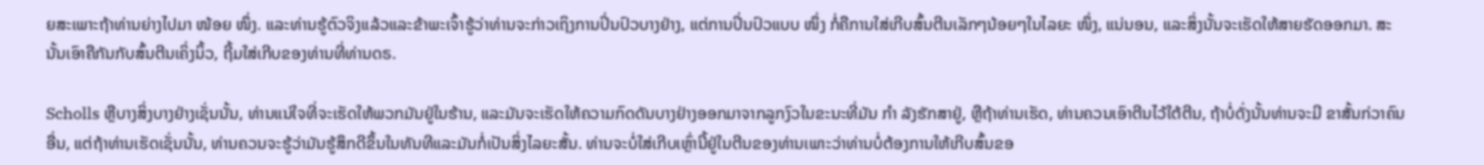ຍສະເພາະຖ້າທ່ານຍ່າງໄປມາ ໜ້ອຍ ໜຶ່ງ. ແລະທ່ານຮູ້ຕົວຈິງແລ້ວແລະຂ້າພະເຈົ້າຮູ້ວ່າທ່ານຈະກ່າວເຖິງການປິ່ນປົວບາງຢ່າງ, ແຕ່ການປິ່ນປົວແບບ ໜຶ່ງ ກໍ່ຄືການໃສ່ເກີບສົ້ນຕີນເລັກໆນ້ອຍໆໃນໄລຍະ ໜຶ່ງ, ແນ່ນອນ, ແລະສິ່ງນັ້ນຈະເຮັດໃຫ້ສາຍຮັດອອກມາ. ສະນັ້ນເອົາຄືກັນກັບສົ້ນຕີນເຄິ່ງນິ້ວ, ຖີ້ມໃສ່ເກີບຂອງທ່ານທີ່ທ່ານດຣ.

Scholls ຫຼືບາງສິ່ງບາງຢ່າງເຊັ່ນນັ້ນ, ທ່ານແນ່ໃຈທີ່ຈະເຮັດໃຫ້ພວກມັນຢູ່ໃນຮ້ານ, ແລະມັນຈະເຮັດໃຫ້ຄວາມກົດດັນບາງຢ່າງອອກມາຈາກລູກງົວໃນຂະນະທີ່ມັນ ກຳ ລັງຮັກສາຢູ່, ຫຼືຖ້າທ່ານເຮັດ, ທ່ານຄວນເອົາຕີນໄວ້ໃຕ້ຕີນ, ຖ້າບໍ່ດັ່ງນັ້ນທ່ານຈະມີ ຂາສັ້ນກ່ວາຄົນອື່ນ, ແຕ່ຖ້າທ່ານເຮັດເຊັ່ນນັ້ນ, ທ່ານຄວນຈະຮູ້ວ່າມັນຮູ້ສຶກດີຂຶ້ນໃນທັນທີແລະມັນກໍ່ເປັນສິ່ງໄລຍະສັ້ນ. ທ່ານຈະບໍ່ໃສ່ເກີບເຫຼົ່ານີ້ຢູ່ໃນຕີນຂອງທ່ານເພາະວ່າທ່ານບໍ່ຕ້ອງການໃຫ້ເກີບສົ້ນຂອ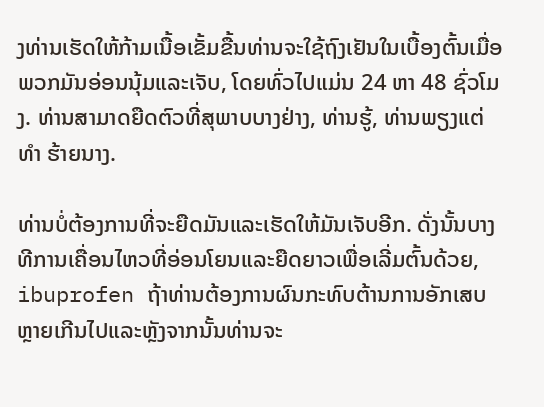ງທ່ານເຮັດໃຫ້ກ້າມເນື້ອເຂັ້ມຂື້ນທ່ານຈະໃຊ້ຖົງເຢັນໃນເບື້ອງຕົ້ນເມື່ອພວກມັນອ່ອນນຸ້ມແລະເຈັບ, ໂດຍທົ່ວໄປແມ່ນ 24 ຫາ 48 ຊົ່ວໂມງ. ທ່ານສາມາດຍືດຕົວທີ່ສຸພາບບາງຢ່າງ, ທ່ານຮູ້, ທ່ານພຽງແຕ່ ທຳ ຮ້າຍນາງ.

ທ່ານບໍ່ຕ້ອງການທີ່ຈະຍືດມັນແລະເຮັດໃຫ້ມັນເຈັບອີກ. ດັ່ງນັ້ນບາງທີການເຄື່ອນໄຫວທີ່ອ່ອນໂຍນແລະຍືດຍາວເພື່ອເລີ່ມຕົ້ນດ້ວຍ, ibuprofen ຖ້າທ່ານຕ້ອງການຜົນກະທົບຕ້ານການອັກເສບຫຼາຍເກີນໄປແລະຫຼັງຈາກນັ້ນທ່ານຈະ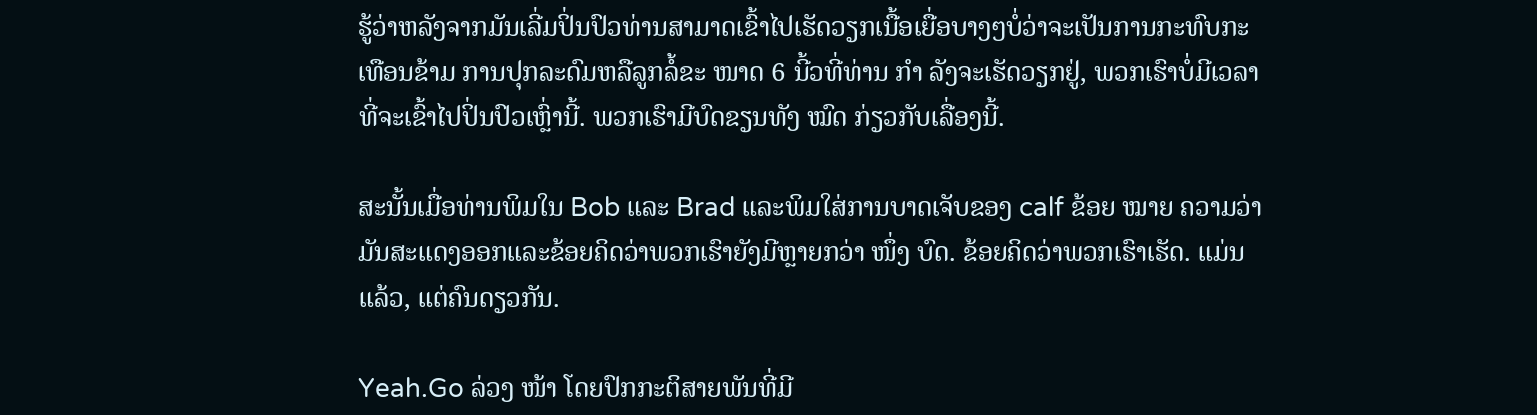ຮູ້ວ່າຫລັງຈາກມັນເລີ່ມປິ່ນປົວທ່ານສາມາດເຂົ້າໄປເຮັດວຽກເນື້ອເຍື່ອບາງໆບໍ່ວ່າຈະເປັນການກະທົບກະເທືອນຂ້າມ ການປຸກລະດົມຫລືລູກລໍ້ຂະ ໜາດ 6 ນີ້ວທີ່ທ່ານ ກຳ ລັງຈະເຮັດວຽກຢູ່, ພວກເຮົາບໍ່ມີເວລາທີ່ຈະເຂົ້າໄປປິ່ນປົວເຫຼົ່ານີ້. ພວກເຮົາມີບົດຂຽນທັງ ໝົດ ກ່ຽວກັບເລື່ອງນີ້.

ສະນັ້ນເມື່ອທ່ານພິມໃນ Bob ແລະ Brad ແລະພິມໃສ່ການບາດເຈັບຂອງ calf ຂ້ອຍ ໝາຍ ຄວາມວ່າມັນສະແດງອອກແລະຂ້ອຍຄິດວ່າພວກເຮົາຍັງມີຫຼາຍກວ່າ ໜຶ່ງ ບົດ. ຂ້ອຍຄິດວ່າພວກເຮົາເຮັດ. ແມ່ນແລ້ວ, ແຕ່ຄົນດຽວກັນ.

Yeah.Go ລ່ວງ ໜ້າ ໂດຍປົກກະຕິສາຍພັນທີ່ມີ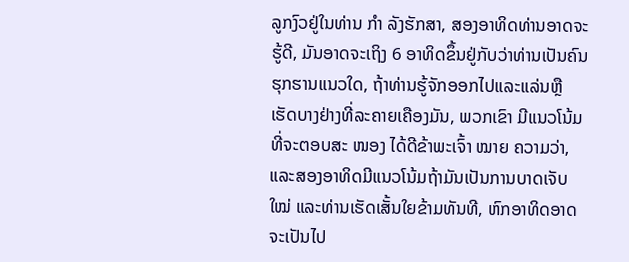ລູກງົວຢູ່ໃນທ່ານ ກຳ ລັງຮັກສາ, ສອງອາທິດທ່ານອາດຈະຮູ້ດີ, ມັນອາດຈະເຖິງ 6 ອາທິດຂຶ້ນຢູ່ກັບວ່າທ່ານເປັນຄົນຮຸກຮານແນວໃດ, ຖ້າທ່ານຮູ້ຈັກອອກໄປແລະແລ່ນຫຼືເຮັດບາງຢ່າງທີ່ລະຄາຍເຄືອງມັນ, ພວກເຂົາ ມີແນວໂນ້ມທີ່ຈະຕອບສະ ໜອງ ໄດ້ດີຂ້າພະເຈົ້າ ໝາຍ ຄວາມວ່າ, ແລະສອງອາທິດມີແນວໂນ້ມຖ້າມັນເປັນການບາດເຈັບ ໃໝ່ ແລະທ່ານເຮັດເສັ້ນໃຍຂ້າມທັນທີ, ຫົກອາທິດອາດຈະເປັນໄປ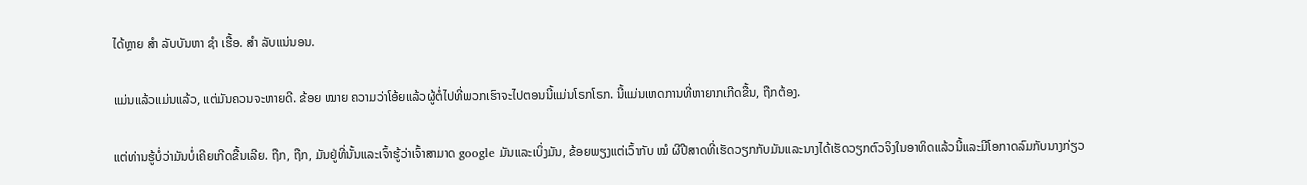ໄດ້ຫຼາຍ ສຳ ລັບບັນຫາ ຊຳ ເຮື້ອ. ສຳ ລັບແນ່ນອນ.

ແມ່ນແລ້ວແມ່ນແລ້ວ, ແຕ່ມັນຄວນຈະຫາຍດີ. ຂ້ອຍ ໝາຍ ຄວາມວ່າໂອ້ຍແລ້ວຜູ້ຕໍ່ໄປທີ່ພວກເຮົາຈະໄປຕອນນີ້ແມ່ນໂຣກໂຣກ. ນີ້ແມ່ນເຫດການທີ່ຫາຍາກເກີດຂື້ນ, ຖືກຕ້ອງ.

ແຕ່ທ່ານຮູ້ບໍ່ວ່າມັນບໍ່ເຄີຍເກີດຂື້ນເລີຍ. ຖືກ, ຖືກ, ມັນຢູ່ທີ່ນັ້ນແລະເຈົ້າຮູ້ວ່າເຈົ້າສາມາດ google ມັນແລະເບິ່ງມັນ, ຂ້ອຍພຽງແຕ່ເວົ້າກັບ ໝໍ ຜີປີສາດທີ່ເຮັດວຽກກັບມັນແລະນາງໄດ້ເຮັດວຽກຕົວຈິງໃນອາທິດແລ້ວນີ້ແລະມີໂອກາດລົມກັບນາງກ່ຽວ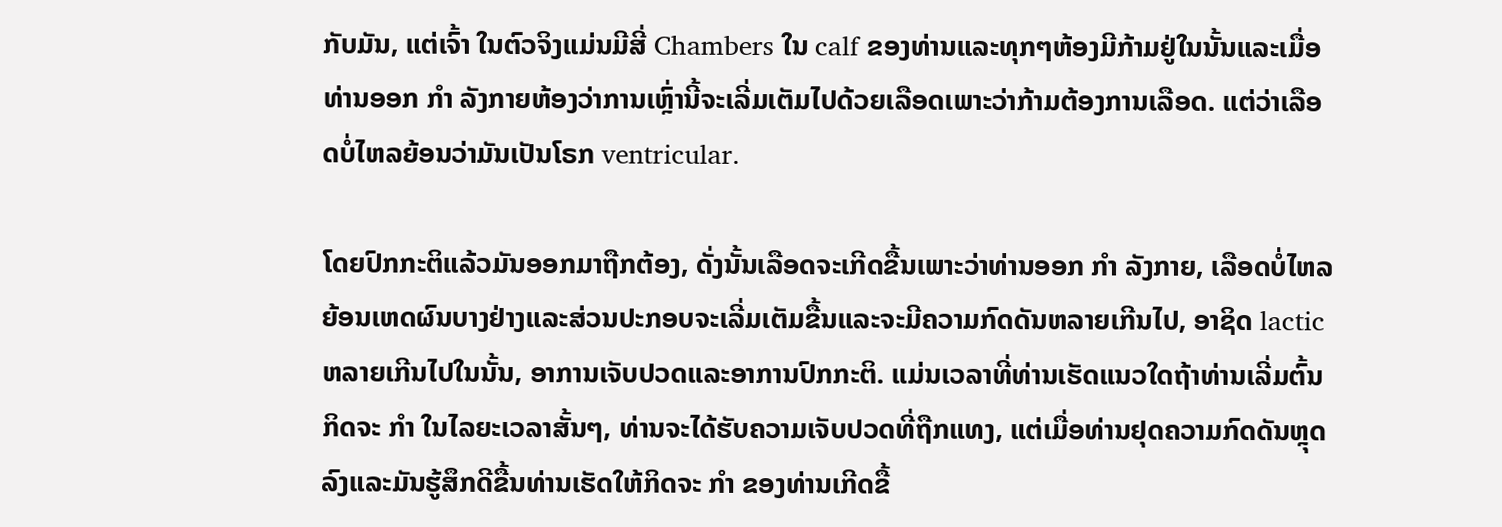ກັບມັນ, ແຕ່ເຈົ້າ ໃນຕົວຈິງແມ່ນມີສີ່ Chambers ໃນ calf ຂອງທ່ານແລະທຸກໆຫ້ອງມີກ້າມຢູ່ໃນນັ້ນແລະເມື່ອທ່ານອອກ ກຳ ລັງກາຍຫ້ອງວ່າການເຫຼົ່ານີ້ຈະເລີ່ມເຕັມໄປດ້ວຍເລືອດເພາະວ່າກ້າມຕ້ອງການເລືອດ. ແຕ່ວ່າເລືອດບໍ່ໄຫລຍ້ອນວ່າມັນເປັນໂຣກ ventricular.

ໂດຍປົກກະຕິແລ້ວມັນອອກມາຖືກຕ້ອງ, ດັ່ງນັ້ນເລືອດຈະເກີດຂື້ນເພາະວ່າທ່ານອອກ ກຳ ລັງກາຍ, ເລືອດບໍ່ໄຫລຍ້ອນເຫດຜົນບາງຢ່າງແລະສ່ວນປະກອບຈະເລີ່ມເຕັມຂື້ນແລະຈະມີຄວາມກົດດັນຫລາຍເກີນໄປ, ອາຊິດ lactic ຫລາຍເກີນໄປໃນນັ້ນ, ອາການເຈັບປວດແລະອາການປົກກະຕິ. ແມ່ນເວລາທີ່ທ່ານເຮັດແນວໃດຖ້າທ່ານເລີ່ມຕົ້ນກິດຈະ ກຳ ໃນໄລຍະເວລາສັ້ນໆ, ທ່ານຈະໄດ້ຮັບຄວາມເຈັບປວດທີ່ຖືກແທງ, ແຕ່ເມື່ອທ່ານຢຸດຄວາມກົດດັນຫຼຸດລົງແລະມັນຮູ້ສຶກດີຂື້ນທ່ານເຮັດໃຫ້ກິດຈະ ກຳ ຂອງທ່ານເກີດຂື້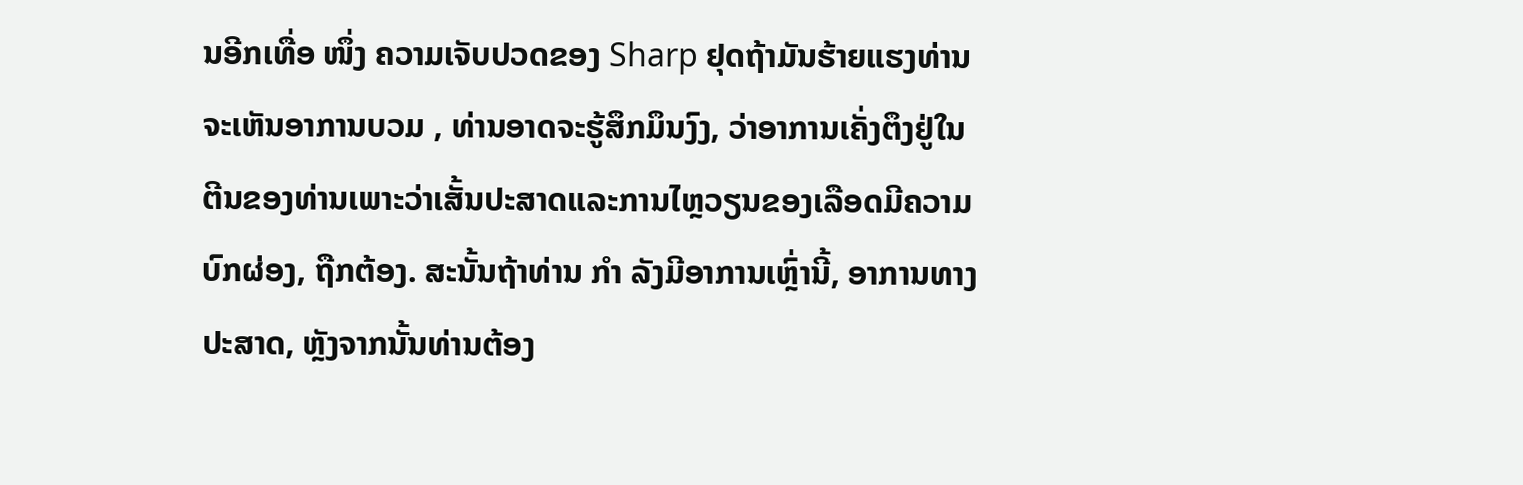ນອີກເທື່ອ ໜຶ່ງ ຄວາມເຈັບປວດຂອງ Sharp ຢຸດຖ້າມັນຮ້າຍແຮງທ່ານຈະເຫັນອາການບວມ , ທ່ານອາດຈະຮູ້ສຶກມຶນງົງ, ວ່າອາການເຄັ່ງຕຶງຢູ່ໃນຕີນຂອງທ່ານເພາະວ່າເສັ້ນປະສາດແລະການໄຫຼວຽນຂອງເລືອດມີຄວາມບົກຜ່ອງ, ຖືກຕ້ອງ. ສະນັ້ນຖ້າທ່ານ ກຳ ລັງມີອາການເຫຼົ່ານີ້, ອາການທາງປະສາດ, ຫຼັງຈາກນັ້ນທ່ານຕ້ອງ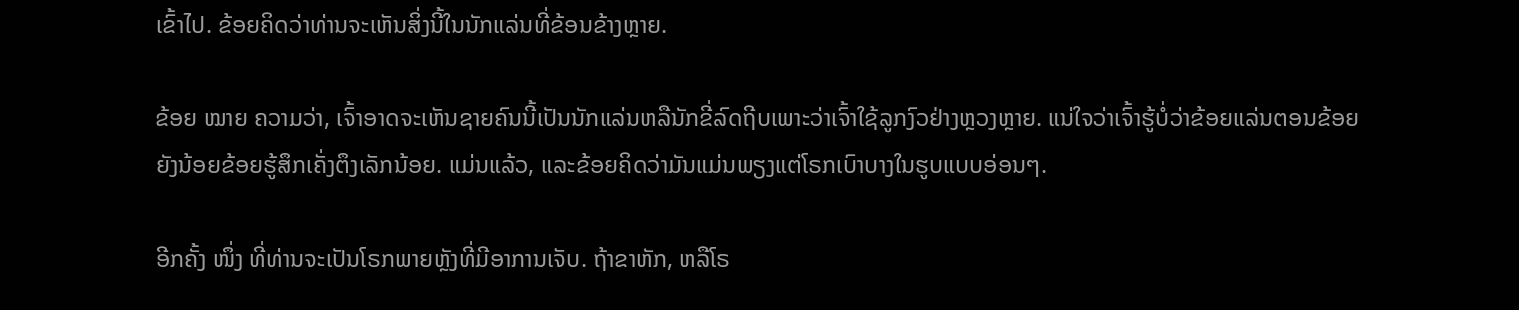ເຂົ້າໄປ. ຂ້ອຍຄິດວ່າທ່ານຈະເຫັນສິ່ງນີ້ໃນນັກແລ່ນທີ່ຂ້ອນຂ້າງຫຼາຍ.

ຂ້ອຍ ໝາຍ ຄວາມວ່າ, ເຈົ້າອາດຈະເຫັນຊາຍຄົນນີ້ເປັນນັກແລ່ນຫລືນັກຂີ່ລົດຖີບເພາະວ່າເຈົ້າໃຊ້ລູກງົວຢ່າງຫຼວງຫຼາຍ. ແນ່ໃຈວ່າເຈົ້າຮູ້ບໍ່ວ່າຂ້ອຍແລ່ນຕອນຂ້ອຍຍັງນ້ອຍຂ້ອຍຮູ້ສຶກເຄັ່ງຕຶງເລັກນ້ອຍ. ແມ່ນແລ້ວ, ແລະຂ້ອຍຄິດວ່າມັນແມ່ນພຽງແຕ່ໂຣກເບົາບາງໃນຮູບແບບອ່ອນໆ.

ອີກຄັ້ງ ໜຶ່ງ ທີ່ທ່ານຈະເປັນໂຣກພາຍຫຼັງທີ່ມີອາການເຈັບ. ຖ້າຂາຫັກ, ຫລືໂຣ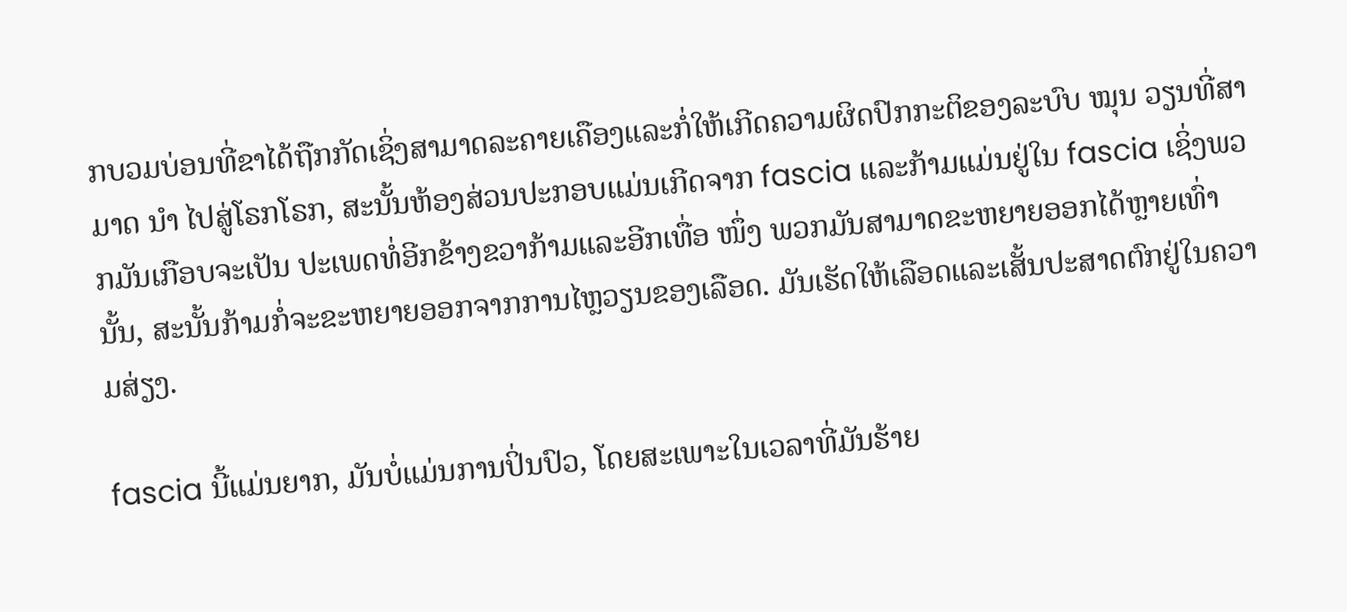ກບວມບ່ອນທີ່ຂາໄດ້ຖືກກັດເຊິ່ງສາມາດລະຄາຍເຄືອງແລະກໍ່ໃຫ້ເກີດຄວາມຜິດປົກກະຕິຂອງລະບົບ ໝຸນ ວຽນທີ່ສາມາດ ນຳ ໄປສູ່ໂຣກໂຣກ, ສະນັ້ນຫ້ອງສ່ວນປະກອບແມ່ນເກີດຈາກ fascia ແລະກ້າມແມ່ນຢູ່ໃນ fascia ເຊິ່ງພວກມັນເກືອບຈະເປັນ ປະເພດທໍ່ອີກຂ້າງຂວາກ້າມແລະອີກເທື່ອ ໜຶ່ງ ພວກມັນສາມາດຂະຫຍາຍອອກໄດ້ຫຼາຍເທົ່ານັ້ນ, ສະນັ້ນກ້າມກໍ່ຈະຂະຫຍາຍອອກຈາກການໄຫຼວຽນຂອງເລືອດ. ມັນເຮັດໃຫ້ເລືອດແລະເສັ້ນປະສາດຕົກຢູ່ໃນຄວາມສ່ຽງ.

fascia ນີ້ແມ່ນຍາກ, ມັນບໍ່ແມ່ນການປິ່ນປົວ, ໂດຍສະເພາະໃນເວລາທີ່ມັນຮ້າຍ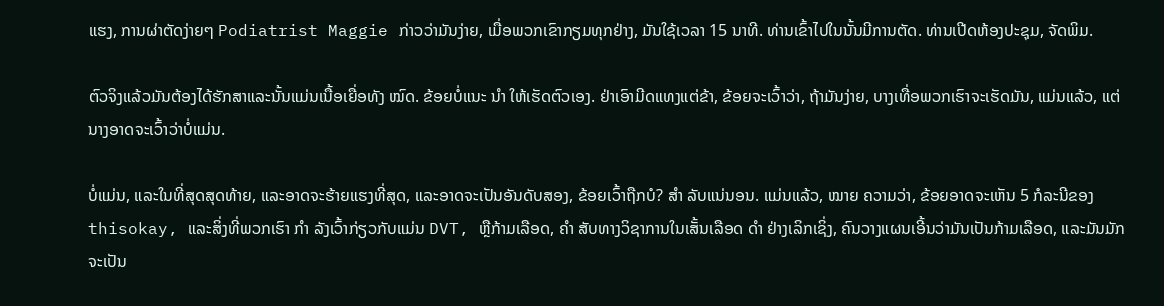ແຮງ, ການຜ່າຕັດງ່າຍໆ Podiatrist Maggie ກ່າວວ່າມັນງ່າຍ, ເມື່ອພວກເຂົາກຽມທຸກຢ່າງ, ມັນໃຊ້ເວລາ 15 ນາທີ. ທ່ານເຂົ້າໄປໃນນັ້ນມີການຕັດ. ທ່ານເປີດຫ້ອງປະຊຸມ, ຈັດພິມ.

ຕົວຈິງແລ້ວມັນຕ້ອງໄດ້ຮັກສາແລະນັ້ນແມ່ນເນື້ອເຍື່ອທັງ ໝົດ. ຂ້ອຍບໍ່ແນະ ນຳ ໃຫ້ເຮັດຕົວເອງ. ຢ່າເອົາມີດແທງແຕ່ຂ້າ, ຂ້ອຍຈະເວົ້າວ່າ, ຖ້າມັນງ່າຍ, ບາງເທື່ອພວກເຮົາຈະເຮັດມັນ, ແມ່ນແລ້ວ, ແຕ່ນາງອາດຈະເວົ້າວ່າບໍ່ແມ່ນ.

ບໍ່ແມ່ນ, ແລະໃນທີ່ສຸດສຸດທ້າຍ, ແລະອາດຈະຮ້າຍແຮງທີ່ສຸດ, ແລະອາດຈະເປັນອັນດັບສອງ, ຂ້ອຍເວົ້າຖືກບໍ? ສຳ ລັບແນ່ນອນ. ແມ່ນແລ້ວ, ໝາຍ ຄວາມວ່າ, ຂ້ອຍອາດຈະເຫັນ 5 ກໍລະນີຂອງ thisokay, ແລະສິ່ງທີ່ພວກເຮົາ ກຳ ລັງເວົ້າກ່ຽວກັບແມ່ນ DVT, ຫຼືກ້າມເລືອດ, ຄຳ ສັບທາງວິຊາການໃນເສັ້ນເລືອດ ດຳ ຢ່າງເລິກເຊິ່ງ, ຄົນວາງແຜນເອີ້ນວ່າມັນເປັນກ້າມເລືອດ, ແລະມັນມັກຈະເປັນ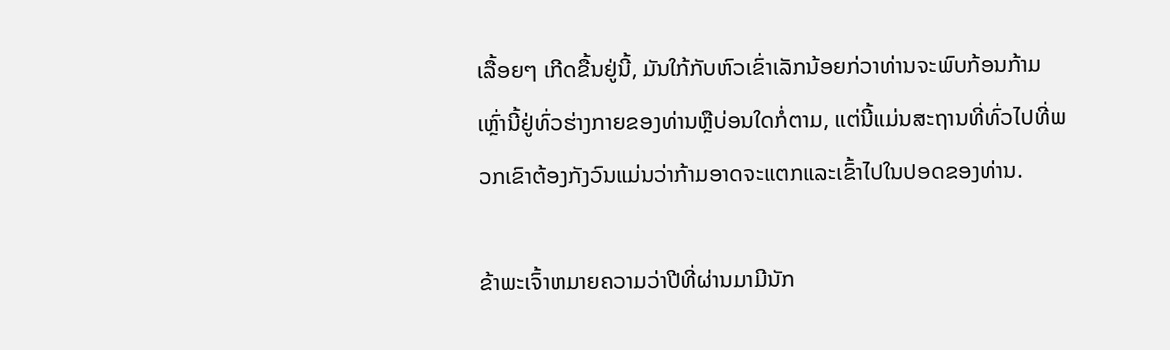ເລື້ອຍໆ ເກີດຂື້ນຢູ່ນີ້, ມັນໃກ້ກັບຫົວເຂົ່າເລັກນ້ອຍກ່ວາທ່ານຈະພົບກ້ອນກ້າມເຫຼົ່ານີ້ຢູ່ທົ່ວຮ່າງກາຍຂອງທ່ານຫຼືບ່ອນໃດກໍ່ຕາມ, ແຕ່ນີ້ແມ່ນສະຖານທີ່ທົ່ວໄປທີ່ພວກເຂົາຕ້ອງກັງວົນແມ່ນວ່າກ້າມອາດຈະແຕກແລະເຂົ້າໄປໃນປອດຂອງທ່ານ.

ຂ້າພະເຈົ້າຫມາຍຄວາມວ່າປີທີ່ຜ່ານມາມີນັກ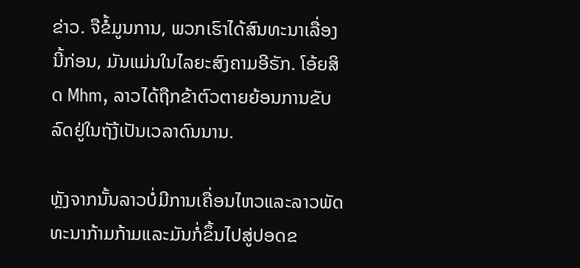ຂ່າວ. ຈືຂໍ້ມູນການ, ພວກເຮົາໄດ້ສົນທະນາເລື່ອງນີ້ກ່ອນ, ມັນແມ່ນໃນໄລຍະສົງຄາມອີຣັກ. ໂອ້ຍສິດ Mhm, ລາວໄດ້ຖືກຂ້າຕົວຕາຍຍ້ອນການຂັບລົດຢູ່ໃນຖັງ້ເປັນເວລາດົນນານ.

ຫຼັງຈາກນັ້ນລາວບໍ່ມີການເຄື່ອນໄຫວແລະລາວພັດທະນາກ້າມກ້າມແລະມັນກໍ່ຂຶ້ນໄປສູ່ປອດຂ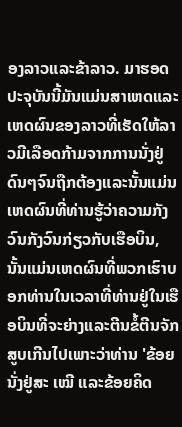ອງລາວແລະຂ້າລາວ. ມາຮອດປະຈຸບັນນີ້ມັນແມ່ນສາເຫດແລະເຫດຜົນຂອງລາວທີ່ເຮັດໃຫ້ລາວມີເລືອດກ້າມຈາກການນັ່ງຢູ່ດົນໆຈົນຖືກຕ້ອງແລະນັ້ນແມ່ນເຫດຜົນທີ່ທ່ານຮູ້ວ່າຄວາມກັງວົນກັງວົນກ່ຽວກັບເຮືອບິນ, ນັ້ນແມ່ນເຫດຜົນທີ່ພວກເຮົາບອກທ່ານໃນເວລາທີ່ທ່ານຢູ່ໃນເຮືອບິນທີ່ຈະຍ່າງແລະຕີນຂໍ້ຕີນຈັກສູບເກີນໄປເພາະວ່າທ່ານ 'ຂ້ອຍນັ່ງຢູ່ສະ ເໝີ ແລະຂ້ອຍຄິດ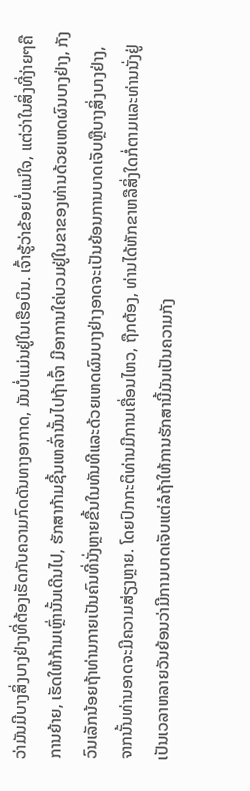ວ່າມັນມີບາງສິ່ງບາງຢ່າງທີ່ຕ້ອງເຮັດກັບຄວາມກົດດັນທາງອາກາດ, ມັນບໍ່ແມ່ນຢູ່ໃນເຮືອບິນ. ເຈົ້າຮູ້ວ່າຂ້ອຍບໍ່ແນ່ໃຈ, ແຕ່ວ່າໃນສິ່ງທີ່ງ່າຍໆຄືການຍ້າຍ, ເຮັດໃຫ້ກ້າມເຫຼົ່ານັ້ນເດີນໄປ, ຮັກສາກ້າມຊີ້ນເຫລົ່ານັ້ນໄປຖ້າເຈົ້າ ມີອາການໃຄ່ບວມຢູ່ໃນຂາຂອງທ່ານດ້ວຍເຫດຜົນບາງຢ່າງ, ກັງວົນເລັກນ້ອຍຖ້າທ່ານກາຍເປັນຄົນທີ່ນັ່ງຫຼາຍຂື້ນໃນທັນທີແລະດ້ວຍເຫດຜົນບາງຢ່າງອາດຈະເປັນຍ້ອນການບາດເຈັບຫຼືບາງສິ່ງບາງຢ່າງ, ຈາກນັ້ນທ່ານອາດຈະມີຄວາມສ່ຽງຫຼາຍ. ໂດຍປົກກະຕິທ່ານມີການເຄື່ອນໄຫວ, ຖືກຕ້ອງ, ທ່ານໄດ້ຫັກຂາຫລືສິ່ງໃດກໍ່ຕາມແລະທ່ານນັ່ງຢູ່ເປັນເວລາຫລາຍວັນຍ້ອນວ່າມີການບາດເຈັບແຕ່ລໍຖ້າໃຫ້ການຮັກສານີ້ມັນເປັນຄວາມກັງ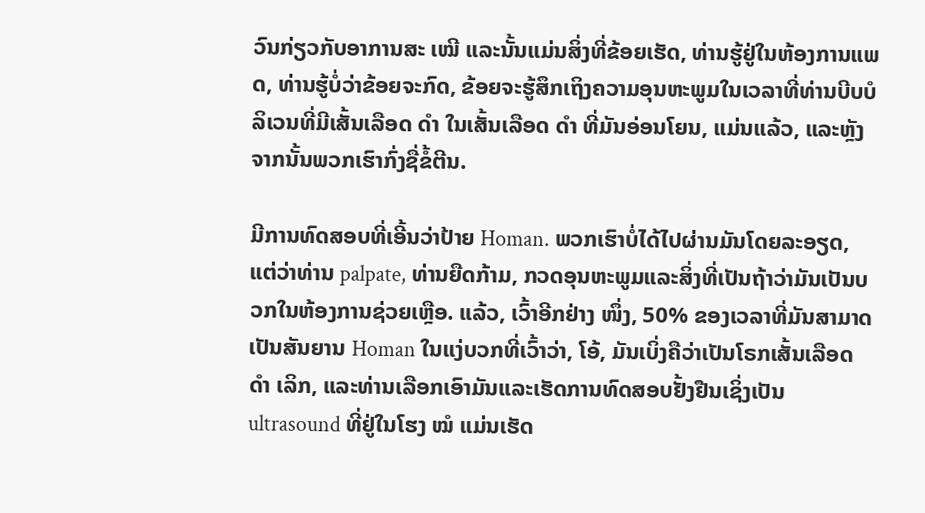ວົນກ່ຽວກັບອາການສະ ເໝີ ແລະນັ້ນແມ່ນສິ່ງທີ່ຂ້ອຍເຮັດ, ທ່ານຮູ້ຢູ່ໃນຫ້ອງການແພດ, ທ່ານຮູ້ບໍ່ວ່າຂ້ອຍຈະກົດ, ຂ້ອຍຈະຮູ້ສຶກເຖິງຄວາມອຸນຫະພູມໃນເວລາທີ່ທ່ານບີບບໍລິເວນທີ່ມີເສັ້ນເລືອດ ດຳ ໃນເສັ້ນເລືອດ ດຳ ທີ່ມັນອ່ອນໂຍນ, ແມ່ນແລ້ວ, ແລະຫຼັງຈາກນັ້ນພວກເຮົາກົ່ງຊື່ຂໍ້ຕີນ.

ມີການທົດສອບທີ່ເອີ້ນວ່າປ້າຍ Homan. ພວກເຮົາບໍ່ໄດ້ໄປຜ່ານມັນໂດຍລະອຽດ, ແຕ່ວ່າທ່ານ palpate, ທ່ານຍືດກ້າມ, ກວດອຸນຫະພູມແລະສິ່ງທີ່ເປັນຖ້າວ່າມັນເປັນບວກໃນຫ້ອງການຊ່ວຍເຫຼືອ. ແລ້ວ, ເວົ້າອີກຢ່າງ ໜຶ່ງ, 50% ຂອງເວລາທີ່ມັນສາມາດເປັນສັນຍານ Homan ໃນແງ່ບວກທີ່ເວົ້າວ່າ, ໂອ້, ມັນເບິ່ງຄືວ່າເປັນໂຣກເສັ້ນເລືອດ ດຳ ເລິກ, ແລະທ່ານເລືອກເອົາມັນແລະເຮັດການທົດສອບຢັ້ງຢືນເຊິ່ງເປັນ ultrasound ທີ່ຢູ່ໃນໂຮງ ໝໍ ແມ່ນເຮັດ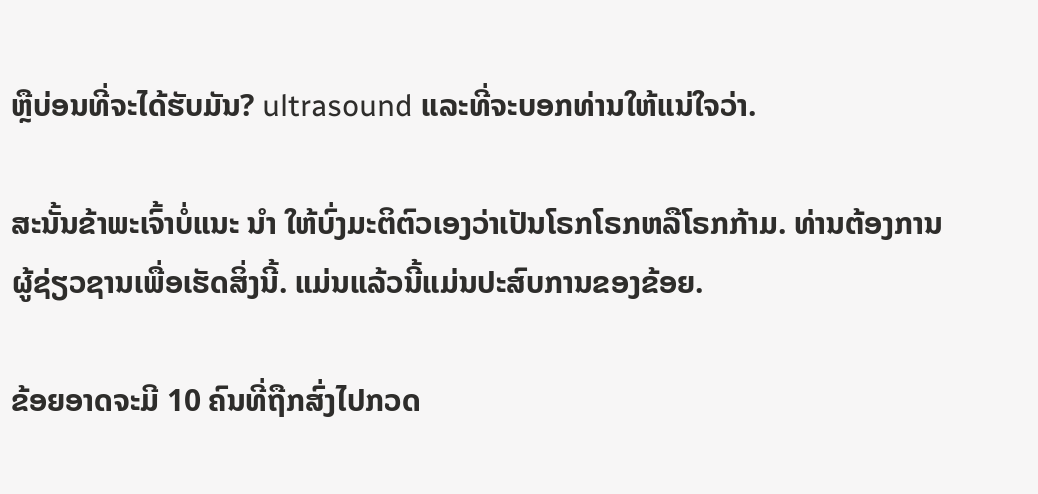ຫຼືບ່ອນທີ່ຈະໄດ້ຮັບມັນ? ultrasound ແລະທີ່ຈະບອກທ່ານໃຫ້ແນ່ໃຈວ່າ.

ສະນັ້ນຂ້າພະເຈົ້າບໍ່ແນະ ນຳ ໃຫ້ບົ່ງມະຕິຕົວເອງວ່າເປັນໂຣກໂຣກຫລືໂຣກກ້າມ. ທ່ານຕ້ອງການຜູ້ຊ່ຽວຊານເພື່ອເຮັດສິ່ງນີ້. ແມ່ນແລ້ວນີ້ແມ່ນປະສົບການຂອງຂ້ອຍ.

ຂ້ອຍອາດຈະມີ 10 ຄົນທີ່ຖືກສົ່ງໄປກວດ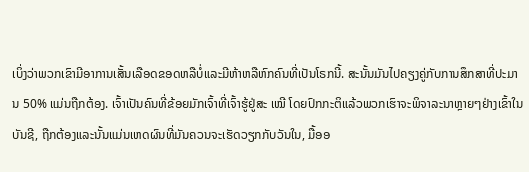ເບິ່ງວ່າພວກເຂົາມີອາການເສັ້ນເລືອດຂອດຫລືບໍ່ແລະມີຫ້າຫລືຫົກຄົນທີ່ເປັນໂຣກນີ້. ສະນັ້ນມັນໄປຄຽງຄູ່ກັບການສຶກສາທີ່ປະມານ 50% ແມ່ນຖືກຕ້ອງ. ເຈົ້າເປັນຄົນທີ່ຂ້ອຍມັກເຈົ້າທີ່ເຈົ້າຮູ້ຢູ່ສະ ເໝີ ໂດຍປົກກະຕິແລ້ວພວກເຮົາຈະພິຈາລະນາຫຼາຍໆຢ່າງເຂົ້າໃນບັນຊີ, ຖືກຕ້ອງແລະນັ້ນແມ່ນເຫດຜົນທີ່ມັນຄວນຈະເຮັດວຽກກັບວັນໃນ, ມື້ອອ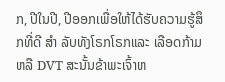ກ, ປີໃນປີ, ປີອອກເພື່ອໃຫ້ໄດ້ຮັບຄວາມຮູ້ສຶກທີ່ດີ ສຳ ລັບທັງໂຣກໂຣກແລະ ເລືອດກ້າມຫລື DVT ສະນັ້ນຂ້າພະເຈົ້າຫ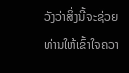ວັງວ່າສິ່ງນີ້ຈະຊ່ວຍທ່ານໃຫ້ເຂົ້າໃຈຄວາ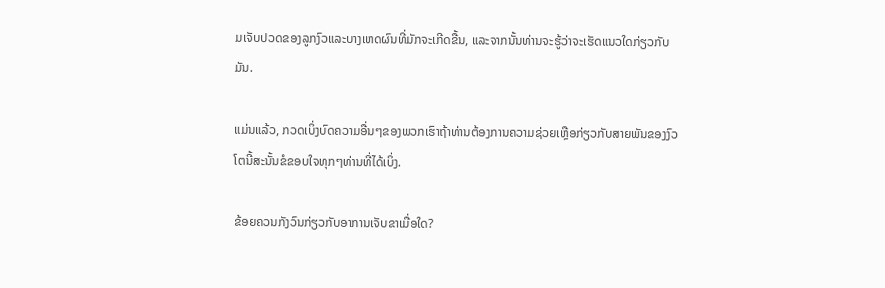ມເຈັບປວດຂອງລູກງົວແລະບາງເຫດຜົນທີ່ມັກຈະເກີດຂື້ນ, ແລະຈາກນັ້ນທ່ານຈະຮູ້ວ່າຈະເຮັດແນວໃດກ່ຽວກັບມັນ.

ແມ່ນແລ້ວ, ກວດເບິ່ງບົດຄວາມອື່ນໆຂອງພວກເຮົາຖ້າທ່ານຕ້ອງການຄວາມຊ່ວຍເຫຼືອກ່ຽວກັບສາຍພັນຂອງງົວໂຕນີ້ສະນັ້ນຂໍຂອບໃຈທຸກໆທ່ານທີ່ໄດ້ເບິ່ງ.

ຂ້ອຍຄວນກັງວົນກ່ຽວກັບອາການເຈັບຂາເມື່ອໃດ?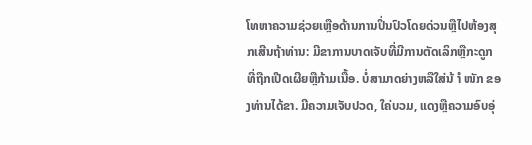ໂທຫາຄວາມຊ່ວຍເຫຼືອດ້ານການປິ່ນປົວໂດຍດ່ວນຫຼືໄປຫ້ອງສຸກເສີນຖ້າທ່ານ: ມີຂາການບາດເຈັບທີ່ມີການຕັດເລິກຫຼືກະດູກທີ່ຖືກເປີດເຜີຍຫຼືກ້າມເນື້ອ. ບໍ່ສາມາດຍ່າງຫລືໃສ່ນ້ ຳ ໜັກ ຂອງທ່ານໄດ້ຂາ. ມີຄວາມເຈັບປວດ, ໃຄ່ບວມ, ແດງຫຼືຄວາມອົບອຸ່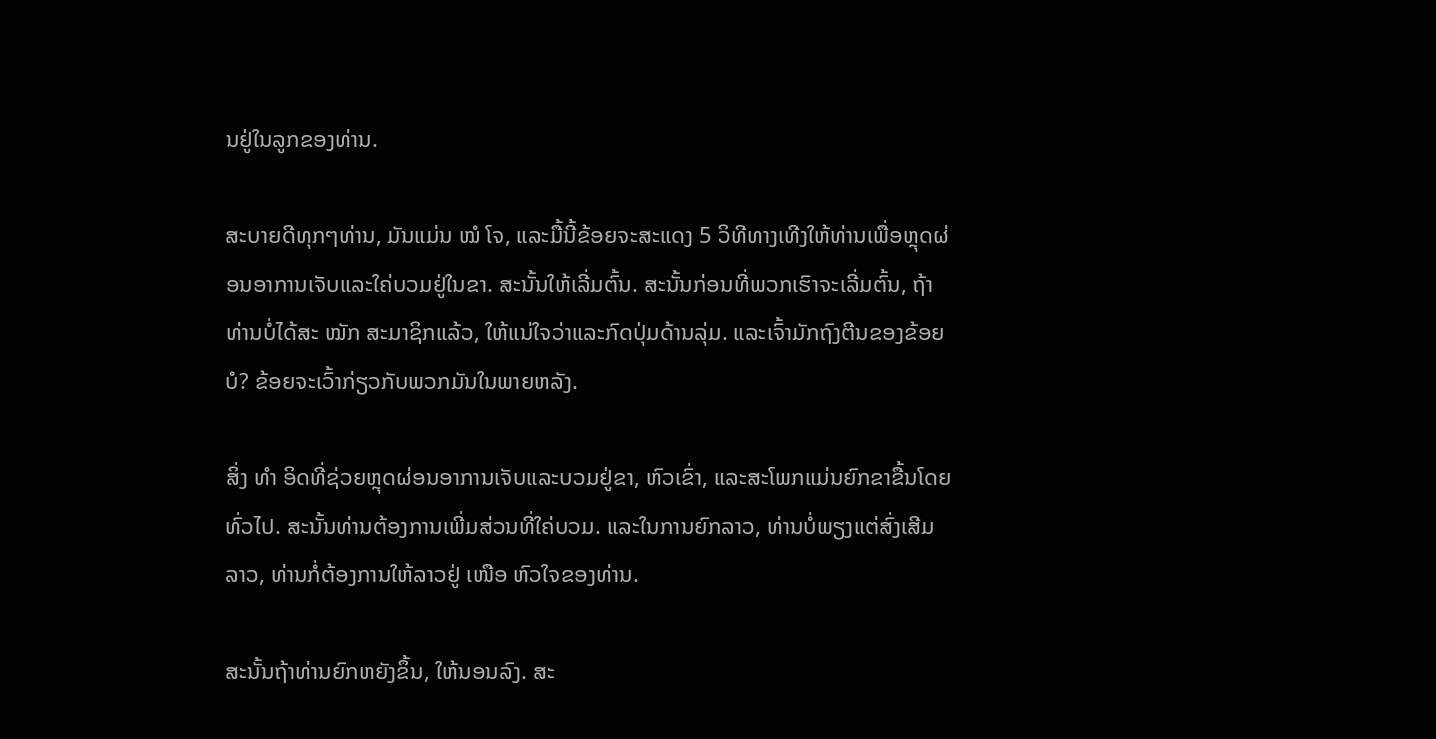ນຢູ່ໃນລູກຂອງທ່ານ.

ສະບາຍດີທຸກໆທ່ານ, ມັນແມ່ນ ໝໍ ໂຈ, ແລະມື້ນີ້ຂ້ອຍຈະສະແດງ 5 ວິທີທາງເທີງໃຫ້ທ່ານເພື່ອຫຼຸດຜ່ອນອາການເຈັບແລະໃຄ່ບວມຢູ່ໃນຂາ. ສະນັ້ນໃຫ້ເລີ່ມຕົ້ນ. ສະນັ້ນກ່ອນທີ່ພວກເຮົາຈະເລີ່ມຕົ້ນ, ຖ້າທ່ານບໍ່ໄດ້ສະ ໝັກ ສະມາຊິກແລ້ວ, ໃຫ້ແນ່ໃຈວ່າແລະກົດປຸ່ມດ້ານລຸ່ມ. ແລະເຈົ້າມັກຖົງຕີນຂອງຂ້ອຍບໍ? ຂ້ອຍຈະເວົ້າກ່ຽວກັບພວກມັນໃນພາຍຫລັງ.

ສິ່ງ ທຳ ອິດທີ່ຊ່ວຍຫຼຸດຜ່ອນອາການເຈັບແລະບວມຢູ່ຂາ, ຫົວເຂົ່າ, ແລະສະໂພກແມ່ນຍົກຂາຂື້ນໂດຍທົ່ວໄປ. ສະນັ້ນທ່ານຕ້ອງການເພີ່ມສ່ວນທີ່ໃຄ່ບວມ. ແລະໃນການຍົກລາວ, ທ່ານບໍ່ພຽງແຕ່ສົ່ງເສີມລາວ, ທ່ານກໍ່ຕ້ອງການໃຫ້ລາວຢູ່ ເໜືອ ຫົວໃຈຂອງທ່ານ.

ສະນັ້ນຖ້າທ່ານຍົກຫຍັງຂຶ້ນ, ໃຫ້ນອນລົງ. ສະ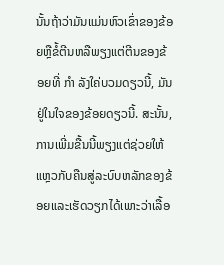ນັ້ນຖ້າວ່າມັນແມ່ນຫົວເຂົ່າຂອງຂ້ອຍຫຼືຂໍ້ຕີນຫລືພຽງແຕ່ຕີນຂອງຂ້ອຍທີ່ ກຳ ລັງໃຄ່ບວມດຽວນີ້, ມັນຢູ່ໃນໃຈຂອງຂ້ອຍດຽວນີ້. ສະນັ້ນ, ການເພີ່ມຂື້ນນີ້ພຽງແຕ່ຊ່ວຍໃຫ້ແຫຼວກັບຄືນສູ່ລະບົບຫລັກຂອງຂ້ອຍແລະເຮັດວຽກໄດ້ເພາະວ່າເລື້ອ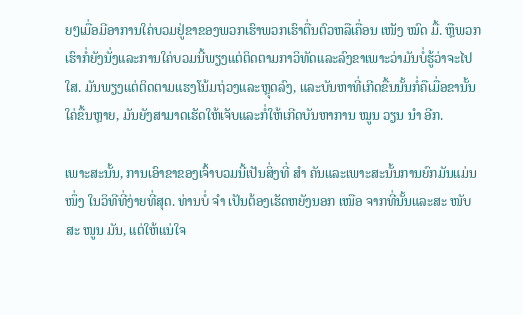ຍໆເມື່ອມີອາການໃຄ່ບວມຢູ່ຂາຂອງພວກເຮົາພວກເຮົາຕື່ນຕົວຫລືເຄື່ອນ ເໜັງ ໝົດ ມື້. ຫຼືພວກເຮົາກໍ່ຍັງນັ່ງແລະການໃຄ່ບວມນີ້ພຽງແຕ່ຕິດຕາມກາວິທັດແລະລົງຂາເພາະວ່າມັນບໍ່ຮູ້ວ່າຈະໄປໃສ. ມັນພຽງແຕ່ຕິດຕາມແຮງໂນ້ມຖ່ວງແລະຫຼຸດລົງ, ແລະບັນຫາທີ່ເກີດຂື້ນນັ້ນກໍ່ຄືເມື່ອຂານັ້ນໃຄ່ຂື້ນຫຼາຍ, ມັນຍັງສາມາດເຮັດໃຫ້ເຈັບແລະກໍ່ໃຫ້ເກີດບັນຫາການ ໝູນ ວຽນ ນຳ ອີກ.

ເພາະສະນັ້ນ, ການເອົາຂາຂອງເຈົ້າບວມນີ້ເປັນສິ່ງທີ່ ສຳ ຄັນແລະເພາະສະນັ້ນການຍົກມັນແມ່ນ ໜຶ່ງ ໃນວິທີທີ່ງ່າຍທີ່ສຸດ. ທ່ານບໍ່ ຈຳ ເປັນຕ້ອງເຮັດຫຍັງນອກ ເໜືອ ຈາກທີ່ນັ້ນແລະສະ ໜັບ ສະ ໜູນ ມັນ, ແຕ່ໃຫ້ແນ່ໃຈ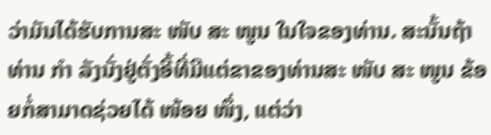ວ່າມັນໄດ້ຮັບການສະ ໜັບ ສະ ໜູນ ໃນໃຈຂອງທ່ານ. ສະນັ້ນຖ້າທ່ານ ກຳ ລັງນັ່ງຢູ່ຕັ່ງອີ້ທີ່ມີແຕ່ຂາຂອງທ່ານສະ ໜັບ ສະ ໜູນ ຂ້ອຍກໍ່ສາມາດຊ່ວຍໄດ້ ໜ້ອຍ ໜຶ່ງ, ແຕ່ວ່າ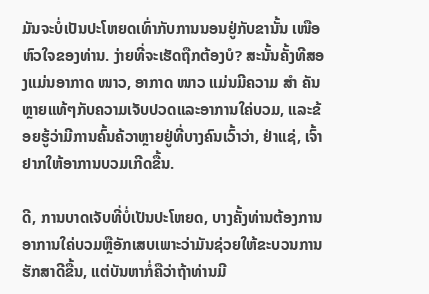ມັນຈະບໍ່ເປັນປະໂຫຍດເທົ່າກັບການນອນຢູ່ກັບຂານັ້ນ ເໜືອ ຫົວໃຈຂອງທ່ານ. ງ່າຍທີ່ຈະເຮັດຖືກຕ້ອງບໍ? ສະນັ້ນຄັ້ງທີສອງແມ່ນອາກາດ ໜາວ, ອາກາດ ໜາວ ແມ່ນມີຄວາມ ສຳ ຄັນຫຼາຍແທ້ໆກັບຄວາມເຈັບປວດແລະອາການໃຄ່ບວມ, ແລະຂ້ອຍຮູ້ວ່າມີການຄົ້ນຄ້ວາຫຼາຍຢູ່ທີ່ບາງຄົນເວົ້າວ່າ, ຢ່າແຊ່, ເຈົ້າຢາກໃຫ້ອາການບວມເກີດຂື້ນ.

ດີ, ການບາດເຈັບທີ່ບໍ່ເປັນປະໂຫຍດ, ບາງຄັ້ງທ່ານຕ້ອງການອາການໃຄ່ບວມຫຼືອັກເສບເພາະວ່າມັນຊ່ວຍໃຫ້ຂະບວນການຮັກສາດີຂື້ນ, ແຕ່ບັນຫາກໍ່ຄືວ່າຖ້າທ່ານມີ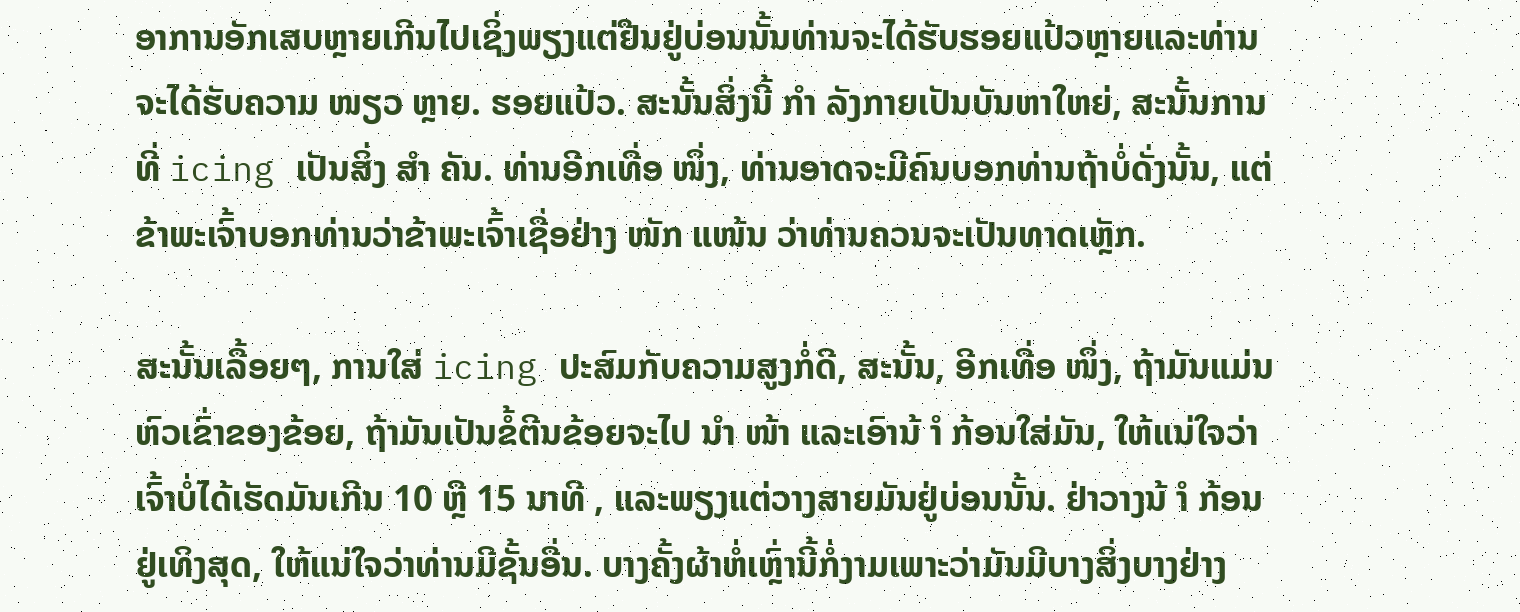ອາການອັກເສບຫຼາຍເກີນໄປເຊິ່ງພຽງແຕ່ຢືນຢູ່ບ່ອນນັ້ນທ່ານຈະໄດ້ຮັບຮອຍແປ້ວຫຼາຍແລະທ່ານຈະໄດ້ຮັບຄວາມ ໜຽວ ຫຼາຍ. ຮອຍແປ້ວ. ສະນັ້ນສິ່ງນີ້ ກຳ ລັງກາຍເປັນບັນຫາໃຫຍ່, ສະນັ້ນການທີ່ icing ເປັນສິ່ງ ສຳ ຄັນ. ທ່ານອີກເທື່ອ ໜຶ່ງ, ທ່ານອາດຈະມີຄົນບອກທ່ານຖ້າບໍ່ດັ່ງນັ້ນ, ແຕ່ຂ້າພະເຈົ້າບອກທ່ານວ່າຂ້າພະເຈົ້າເຊື່ອຢ່າງ ໜັກ ແໜ້ນ ວ່າທ່ານຄວນຈະເປັນທາດເຫຼັກ.

ສະນັ້ນເລື້ອຍໆ, ການໃສ່ icing ປະສົມກັບຄວາມສູງກໍ່ດີ, ສະນັ້ນ, ອີກເທື່ອ ໜຶ່ງ, ຖ້າມັນແມ່ນຫົວເຂົ່າຂອງຂ້ອຍ, ຖ້າມັນເປັນຂໍ້ຕີນຂ້ອຍຈະໄປ ນຳ ໜ້າ ແລະເອົານ້ ຳ ກ້ອນໃສ່ມັນ, ໃຫ້ແນ່ໃຈວ່າເຈົ້າບໍ່ໄດ້ເຮັດມັນເກີນ 10 ຫຼື 15 ນາທີ , ແລະພຽງແຕ່ວາງສາຍມັນຢູ່ບ່ອນນັ້ນ. ຢ່າວາງນ້ ຳ ກ້ອນຢູ່ເທິງສຸດ, ໃຫ້ແນ່ໃຈວ່າທ່ານມີຊັ້ນອື່ນ. ບາງຄັ້ງຜ້າຫໍ່ເຫຼົ່ານີ້ກໍ່ງາມເພາະວ່າມັນມີບາງສິ່ງບາງຢ່າງ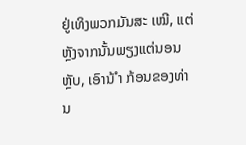ຢູ່ເທິງພວກມັນສະ ເໝີ, ແຕ່ຫຼັງຈາກນັ້ນພຽງແຕ່ນອນຫຼັບ, ເອົານ້ ຳ ກ້ອນຂອງທ່ານ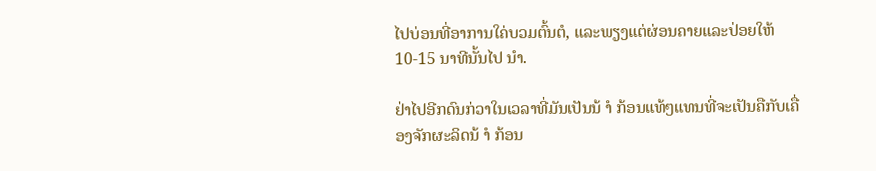ໄປບ່ອນທີ່ອາການໃຄ່ບວມຕົ້ນຕໍ, ແລະພຽງແຕ່ຜ່ອນຄາຍແລະປ່ອຍໃຫ້ 10-15 ນາທີນັ້ນໄປ ນຳ.

ຢ່າໄປອີກດົນກ່ວາໃນເວລາທີ່ມັນເປັນນ້ ຳ ກ້ອນແທ້ໆແທນທີ່ຈະເປັນຄືກັບເຄື່ອງຈັກຜະລິດນ້ ຳ ກ້ອນ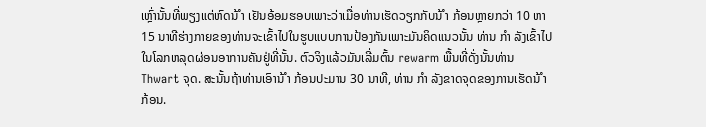ເຫຼົ່ານັ້ນທີ່ພຽງແຕ່ຫົດນ້ ຳ ເຢັນອ້ອມຮອບເພາະວ່າເມື່ອທ່ານເຮັດວຽກກັບນ້ ຳ ກ້ອນຫຼາຍກວ່າ 10 ຫາ 15 ນາທີຮ່າງກາຍຂອງທ່ານຈະເຂົ້າໄປໃນຮູບແບບການປ້ອງກັນເພາະມັນຄິດແນວນັ້ນ ທ່ານ ກຳ ລັງເຂົ້າໄປໃນໂລກຫລຸດຜ່ອນອາການຄັນຢູ່ທີ່ນັ້ນ. ຕົວຈິງແລ້ວມັນເລີ່ມຕົ້ນ rewarm ພື້ນທີ່ດັ່ງນັ້ນທ່ານ Thwart ຈຸດ. ສະນັ້ນຖ້າທ່ານເອົານ້ ຳ ກ້ອນປະມານ 30 ນາທີ, ທ່ານ ກຳ ລັງຂາດຈຸດຂອງການເຮັດນ້ ຳ ກ້ອນ.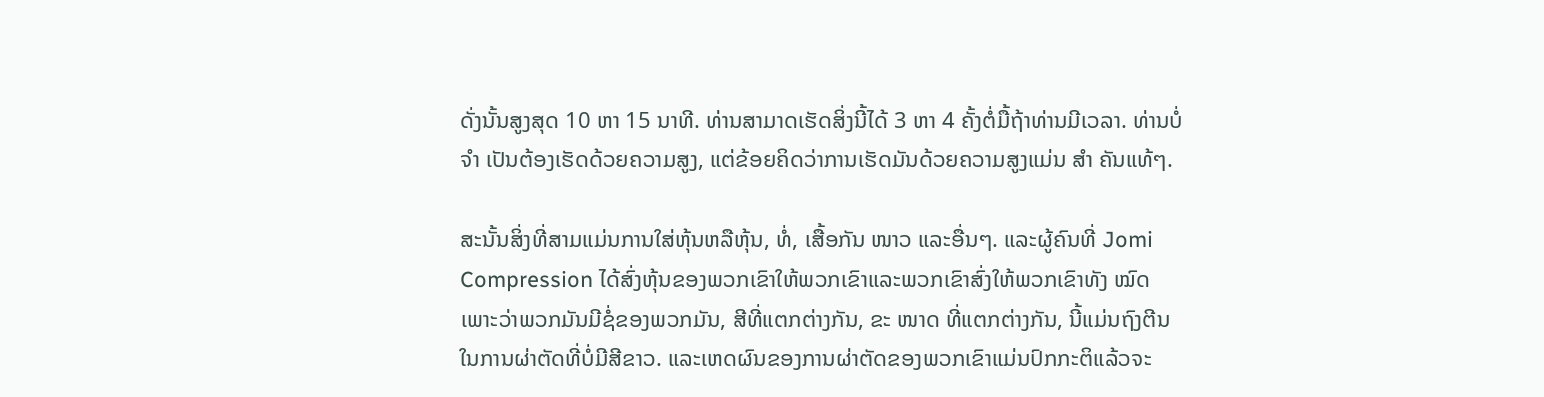ດັ່ງນັ້ນສູງສຸດ 10 ຫາ 15 ນາທີ. ທ່ານສາມາດເຮັດສິ່ງນີ້ໄດ້ 3 ຫາ 4 ຄັ້ງຕໍ່ມື້ຖ້າທ່ານມີເວລາ. ທ່ານບໍ່ ຈຳ ເປັນຕ້ອງເຮັດດ້ວຍຄວາມສູງ, ແຕ່ຂ້ອຍຄິດວ່າການເຮັດມັນດ້ວຍຄວາມສູງແມ່ນ ສຳ ຄັນແທ້ໆ.

ສະນັ້ນສິ່ງທີ່ສາມແມ່ນການໃສ່ຫຸ້ນຫລືຫຸ້ນ, ທໍ່, ເສື້ອກັນ ໜາວ ແລະອື່ນໆ. ແລະຜູ້ຄົນທີ່ Jomi Compression ໄດ້ສົ່ງຫຸ້ນຂອງພວກເຂົາໃຫ້ພວກເຂົາແລະພວກເຂົາສົ່ງໃຫ້ພວກເຂົາທັງ ໝົດ ເພາະວ່າພວກມັນມີຊໍ່ຂອງພວກມັນ, ສີທີ່ແຕກຕ່າງກັນ, ຂະ ໜາດ ທີ່ແຕກຕ່າງກັນ, ນີ້ແມ່ນຖົງຕີນໃນການຜ່າຕັດທີ່ບໍ່ມີສີຂາວ. ແລະເຫດຜົນຂອງການຜ່າຕັດຂອງພວກເຂົາແມ່ນປົກກະຕິແລ້ວຈະ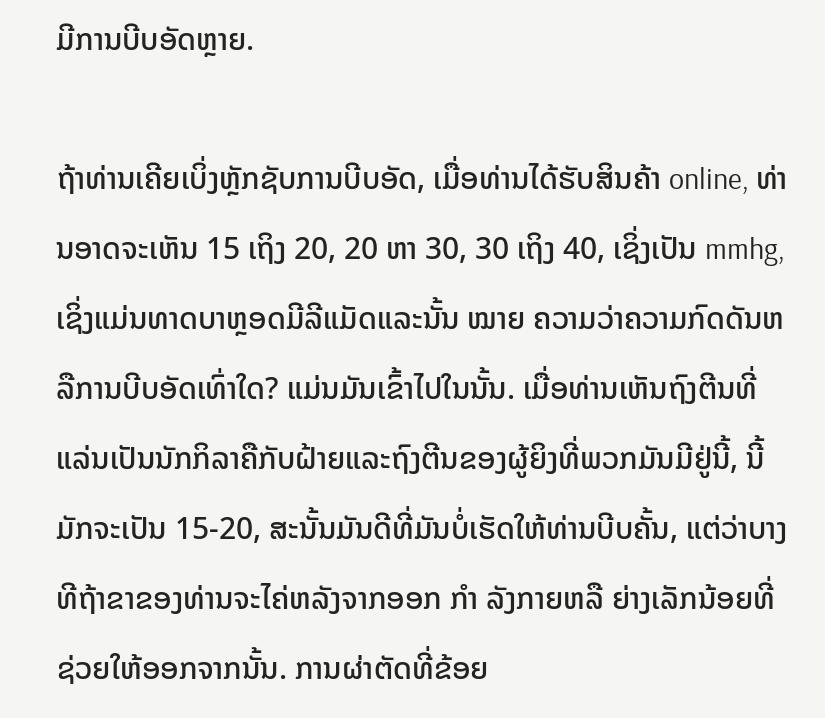ມີການບີບອັດຫຼາຍ.

ຖ້າທ່ານເຄີຍເບິ່ງຫຼັກຊັບການບີບອັດ, ເມື່ອທ່ານໄດ້ຮັບສິນຄ້າ online, ທ່ານອາດຈະເຫັນ 15 ເຖິງ 20, 20 ຫາ 30, 30 ເຖິງ 40, ເຊິ່ງເປັນ mmhg, ເຊິ່ງແມ່ນທາດບາຫຼອດມີລີແມັດແລະນັ້ນ ໝາຍ ຄວາມວ່າຄວາມກົດດັນຫລືການບີບອັດເທົ່າໃດ? ແມ່ນມັນເຂົ້າໄປໃນນັ້ນ. ເມື່ອທ່ານເຫັນຖົງຕີນທີ່ແລ່ນເປັນນັກກິລາຄືກັບຝ້າຍແລະຖົງຕີນຂອງຜູ້ຍິງທີ່ພວກມັນມີຢູ່ນີ້, ນີ້ມັກຈະເປັນ 15-20, ສະນັ້ນມັນດີທີ່ມັນບໍ່ເຮັດໃຫ້ທ່ານບີບຄັ້ນ, ແຕ່ວ່າບາງທີຖ້າຂາຂອງທ່ານຈະໄຄ່ຫລັງຈາກອອກ ກຳ ລັງກາຍຫລື ຍ່າງເລັກນ້ອຍທີ່ຊ່ວຍໃຫ້ອອກຈາກນັ້ນ. ການຜ່າຕັດທີ່ຂ້ອຍ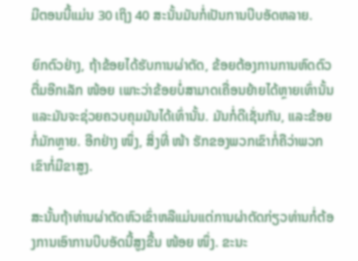ມີຕອນນີ້ແມ່ນ 30 ເຖິງ 40 ສະນັ້ນມັນກໍ່ເປັນການບີບອັດຫລາຍ.

ຍົກຕົວຢ່າງ, ຖ້າຂ້ອຍໄດ້ຮັບການຜ່າຕັດ, ຂ້ອຍຕ້ອງການການຫົດຕົວຕື່ມອີກເລັກ ໜ້ອຍ ເພາະວ່າຂ້ອຍບໍ່ສາມາດເຄື່ອນຍ້າຍໄດ້ຫຼາຍເທົ່ານັ້ນແລະມັນຈະຊ່ວຍຄວບຄຸມມັນໄດ້ເທົ່ານັ້ນ. ມັນກໍ່ດີເຊັ່ນກັນ, ແລະຂ້ອຍກໍ່ມັກຫຼາຍ. ອີກຢ່າງ ໜຶ່ງ, ສິ່ງທີ່ ໜ້າ ຮັກຂອງພວກເຂົາກໍ່ຄືວ່າພວກເຂົາກໍ່ມີຂາສູງ.

ສະນັ້ນຖ້າທ່ານຜ່າຕັດຫົວເຂົ່າຫລືແມ່ນແຕ່ການຜ່າຕັດກ່ຽວທ່ານກໍ່ຕ້ອງການເອົາການບີບອັດນີ້ສູງຂື້ນ ໜ້ອຍ ໜຶ່ງ. ຂະນະ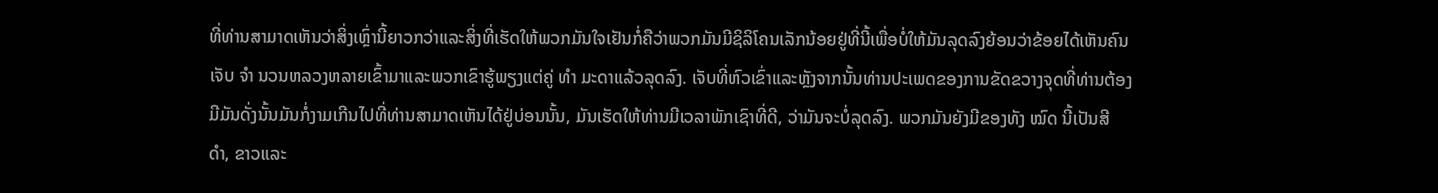ທີ່ທ່ານສາມາດເຫັນວ່າສິ່ງເຫຼົ່ານີ້ຍາວກວ່າແລະສິ່ງທີ່ເຮັດໃຫ້ພວກມັນໃຈເຢັນກໍ່ຄືວ່າພວກມັນມີຊິລິໂຄນເລັກນ້ອຍຢູ່ທີ່ນີ້ເພື່ອບໍ່ໃຫ້ມັນລຸດລົງຍ້ອນວ່າຂ້ອຍໄດ້ເຫັນຄົນເຈັບ ຈຳ ນວນຫລວງຫລາຍເຂົ້າມາແລະພວກເຂົາຮູ້ພຽງແຕ່ຄູ່ ທຳ ມະດາແລ້ວລຸດລົງ. ເຈັບທີ່ຫົວເຂົ່າແລະຫຼັງຈາກນັ້ນທ່ານປະເພດຂອງການຂັດຂວາງຈຸດທີ່ທ່ານຕ້ອງມີມັນດັ່ງນັ້ນມັນກໍ່ງາມເກີນໄປທີ່ທ່ານສາມາດເຫັນໄດ້ຢູ່ບ່ອນນັ້ນ, ມັນເຮັດໃຫ້ທ່ານມີເວລາພັກເຊົາທີ່ດີ, ວ່າມັນຈະບໍ່ລຸດລົງ. ພວກມັນຍັງມີຂອງທັງ ໝົດ ນີ້ເປັນສີ ດຳ, ຂາວແລະ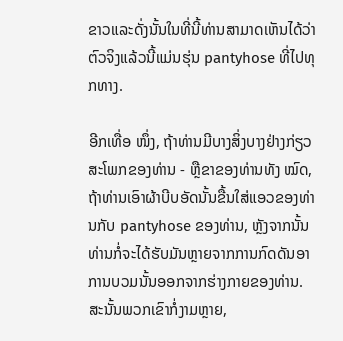ຂາວແລະດັ່ງນັ້ນໃນທີ່ນີ້ທ່ານສາມາດເຫັນໄດ້ວ່າຕົວຈິງແລ້ວນີ້ແມ່ນຮຸ່ນ pantyhose ທີ່ໄປທຸກທາງ.

ອີກເທື່ອ ໜຶ່ງ, ຖ້າທ່ານມີບາງສິ່ງບາງຢ່າງກ່ຽວສະໂພກຂອງທ່ານ - ຫຼືຂາຂອງທ່ານທັງ ໝົດ, ຖ້າທ່ານເອົາຜ້າບີບອັດນັ້ນຂື້ນໃສ່ແອວຂອງທ່ານກັບ pantyhose ຂອງທ່ານ, ຫຼັງຈາກນັ້ນທ່ານກໍ່ຈະໄດ້ຮັບມັນຫຼາຍຈາກການກົດດັນອາການບວມນັ້ນອອກຈາກຮ່າງກາຍຂອງທ່ານ. ສະນັ້ນພວກເຂົາກໍ່ງາມຫຼາຍ,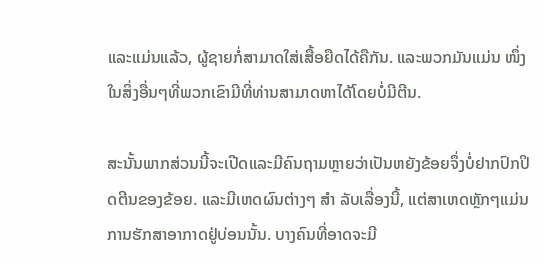ແລະແມ່ນແລ້ວ, ຜູ້ຊາຍກໍ່ສາມາດໃສ່ເສື້ອຍືດໄດ້ຄືກັນ. ແລະພວກມັນແມ່ນ ໜຶ່ງ ໃນສິ່ງອື່ນໆທີ່ພວກເຂົາມີທີ່ທ່ານສາມາດຫາໄດ້ໂດຍບໍ່ມີຕີນ.

ສະນັ້ນພາກສ່ວນນີ້ຈະເປີດແລະມີຄົນຖາມຫຼາຍວ່າເປັນຫຍັງຂ້ອຍຈຶ່ງບໍ່ຢາກປົກປິດຕີນຂອງຂ້ອຍ. ແລະມີເຫດຜົນຕ່າງໆ ສຳ ລັບເລື່ອງນີ້, ແຕ່ສາເຫດຫຼັກໆແມ່ນການຮັກສາອາກາດຢູ່ບ່ອນນັ້ນ. ບາງຄົນທີ່ອາດຈະມີ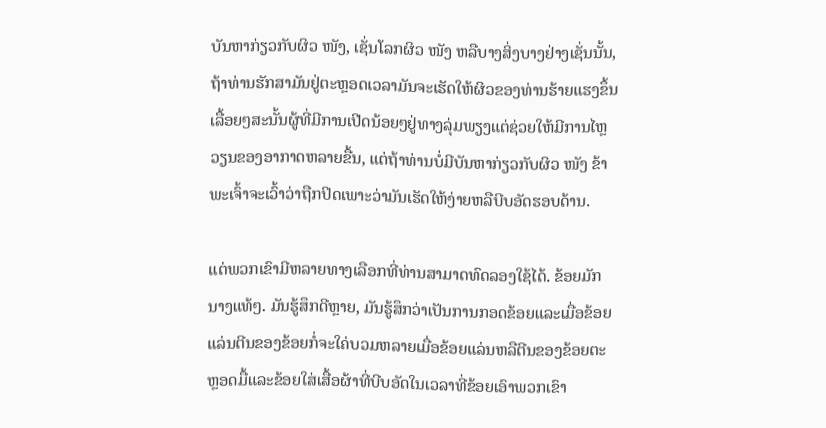ບັນຫາກ່ຽວກັບຜິວ ໜັງ, ເຊັ່ນໂລກຜິວ ໜັງ ຫລືບາງສິ່ງບາງຢ່າງເຊັ່ນນັ້ນ, ຖ້າທ່ານຮັກສາມັນຢູ່ຕະຫຼອດເວລາມັນຈະເຮັດໃຫ້ຜິວຂອງທ່ານຮ້າຍແຮງຂຶ້ນເລື້ອຍໆສະນັ້ນຜູ້ທີ່ມີການເປີດນ້ອຍໆຢູ່ທາງລຸ່ມພຽງແຕ່ຊ່ວຍໃຫ້ມີການໄຫຼວຽນຂອງອາກາດຫລາຍຂື້ນ, ແຕ່ຖ້າທ່ານບໍ່ມີບັນຫາກ່ຽວກັບຜິວ ໜັງ ຂ້າພະເຈົ້າຈະເວົ້າວ່າຖືກປິດເພາະວ່າມັນເຮັດໃຫ້ງ່າຍຫລືບີບອັດຮອບດ້ານ.

ແຕ່ພວກເຂົາມີຫລາຍທາງເລືອກທີ່ທ່ານສາມາດທົດລອງໃຊ້ໄດ້. ຂ້ອຍມັກນາງແທ້ໆ. ມັນຮູ້ສຶກດີຫຼາຍ, ມັນຮູ້ສຶກວ່າເປັນການກອດຂ້ອຍແລະເມື່ອຂ້ອຍແລ່ນຕີນຂອງຂ້ອຍກໍ່ຈະໃຄ່ບວມຫລາຍເມື່ອຂ້ອຍແລ່ນຫລືຕີນຂອງຂ້ອຍຕະຫຼອດມື້ແລະຂ້ອຍໃສ່ເສື້ອຜ້າທີ່ບີບອັດໃນເວລາທີ່ຂ້ອຍເອົາພວກເຂົາ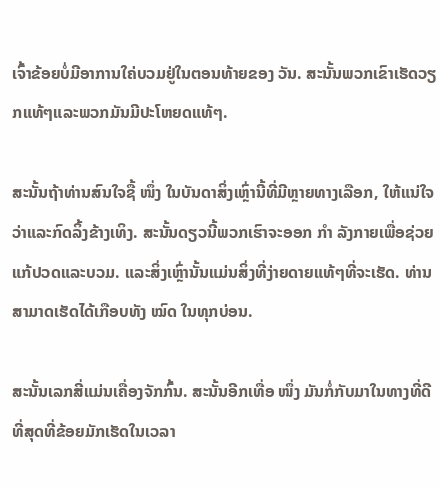ເຈົ້າຂ້ອຍບໍ່ມີອາການໃຄ່ບວມຢູ່ໃນຕອນທ້າຍຂອງ ວັນ. ສະນັ້ນພວກເຂົາເຮັດວຽກແທ້ໆແລະພວກມັນມີປະໂຫຍດແທ້ໆ.

ສະນັ້ນຖ້າທ່ານສົນໃຈຊື້ ໜຶ່ງ ໃນບັນດາສິ່ງເຫຼົ່ານີ້ທີ່ມີຫຼາຍທາງເລືອກ, ໃຫ້ແນ່ໃຈວ່າແລະກົດລິ້ງຂ້າງເທິງ. ສະນັ້ນດຽວນີ້ພວກເຮົາຈະອອກ ກຳ ລັງກາຍເພື່ອຊ່ວຍແກ້ປວດແລະບວມ. ແລະສິ່ງເຫຼົ່ານັ້ນແມ່ນສິ່ງທີ່ງ່າຍດາຍແທ້ໆທີ່ຈະເຮັດ. ທ່ານສາມາດເຮັດໄດ້ເກືອບທັງ ໝົດ ໃນທຸກບ່ອນ.

ສະນັ້ນເລກສີ່ແມ່ນເຄື່ອງຈັກກົ້ນ. ສະນັ້ນອີກເທື່ອ ໜຶ່ງ ມັນກໍ່ກັບມາໃນທາງທີ່ດີທີ່ສຸດທີ່ຂ້ອຍມັກເຮັດໃນເວລາ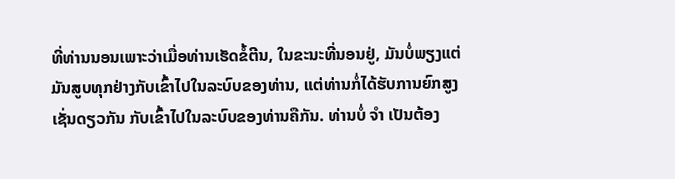ທີ່ທ່ານນອນເພາະວ່າເມື່ອທ່ານເຮັດຂໍ້ຕີນ, ໃນຂະນະທີ່ນອນຢູ່, ມັນບໍ່ພຽງແຕ່ມັນສູບທຸກຢ່າງກັບເຂົ້າໄປໃນລະບົບຂອງທ່ານ, ແຕ່ທ່ານກໍ່ໄດ້ຮັບການຍົກສູງເຊັ່ນດຽວກັນ ກັບເຂົ້າໄປໃນລະບົບຂອງທ່ານຄືກັນ. ທ່ານບໍ່ ຈຳ ເປັນຕ້ອງ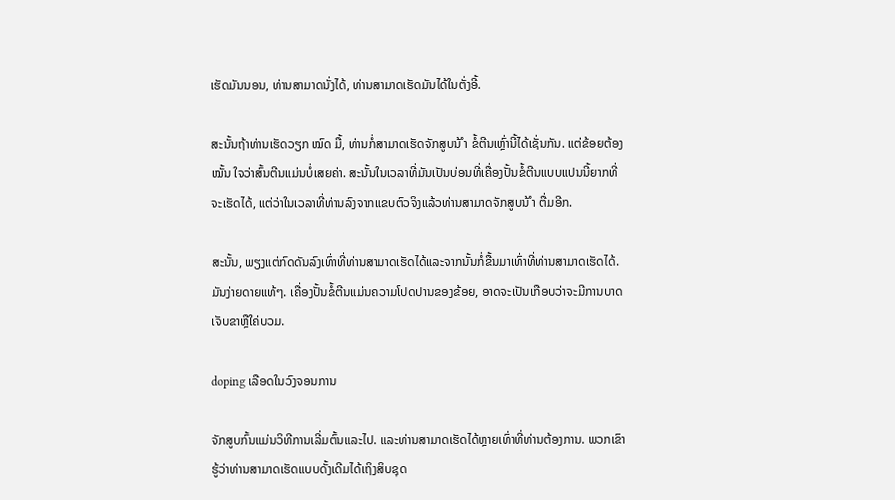ເຮັດມັນນອນ, ທ່ານສາມາດນັ່ງໄດ້, ທ່ານສາມາດເຮັດມັນໄດ້ໃນຕັ່ງອີ້.

ສະນັ້ນຖ້າທ່ານເຮັດວຽກ ໝົດ ມື້, ທ່ານກໍ່ສາມາດເຮັດຈັກສູບນ້ ຳ ຂໍ້ຕີນເຫຼົ່ານີ້ໄດ້ເຊັ່ນກັນ. ແຕ່ຂ້ອຍຕ້ອງ ໝັ້ນ ໃຈວ່າສົ້ນຕີນແມ່ນບໍ່ເສຍຄ່າ. ສະນັ້ນໃນເວລາທີ່ມັນເປັນບ່ອນທີ່ເຄື່ອງປັ້ນຂໍ້ຕີນແບບແປນນີ້ຍາກທີ່ຈະເຮັດໄດ້, ແຕ່ວ່າໃນເວລາທີ່ທ່ານລົງຈາກແຂບຕົວຈິງແລ້ວທ່ານສາມາດຈັກສູບນ້ ຳ ຕື່ມອີກ.

ສະນັ້ນ, ພຽງແຕ່ກົດດັນລົງເທົ່າທີ່ທ່ານສາມາດເຮັດໄດ້ແລະຈາກນັ້ນກໍ່ຂື້ນມາເທົ່າທີ່ທ່ານສາມາດເຮັດໄດ້. ມັນງ່າຍດາຍແທ້ໆ. ເຄື່ອງປັ້ນຂໍ້ຕີນແມ່ນຄວາມໂປດປານຂອງຂ້ອຍ, ອາດຈະເປັນເກືອບວ່າຈະມີການບາດເຈັບຂາຫຼືໃຄ່ບວມ.

doping ເລືອດໃນວົງຈອນການ

ຈັກສູບກົ້ນແມ່ນວິທີການເລີ່ມຕົ້ນແລະໄປ. ແລະທ່ານສາມາດເຮັດໄດ້ຫຼາຍເທົ່າທີ່ທ່ານຕ້ອງການ. ພວກເຂົາຮູ້ວ່າທ່ານສາມາດເຮັດແບບດັ້ງເດີມໄດ້ເຖິງສິບຊຸດ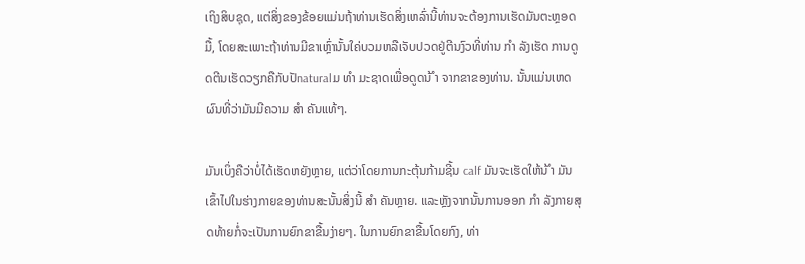ເຖິງສິບຊຸດ, ແຕ່ສິ່ງຂອງຂ້ອຍແມ່ນຖ້າທ່ານເຮັດສິ່ງເຫລົ່ານີ້ທ່ານຈະຕ້ອງການເຮັດມັນຕະຫຼອດມື້, ໂດຍສະເພາະຖ້າທ່ານມີຂາເຫຼົ່ານັ້ນໃຄ່ບວມຫລືເຈັບປວດຢູ່ຕີນງົວທີ່ທ່ານ ກຳ ລັງເຮັດ ການດູດຕີນເຮັດວຽກຄືກັບປັnaturalມ ທຳ ມະຊາດເພື່ອດູດນ້ ຳ ຈາກຂາຂອງທ່ານ. ນັ້ນແມ່ນເຫດຜົນທີ່ວ່າມັນມີຄວາມ ສຳ ຄັນແທ້ໆ.

ມັນເບິ່ງຄືວ່າບໍ່ໄດ້ເຮັດຫຍັງຫຼາຍ, ແຕ່ວ່າໂດຍການກະຕຸ້ນກ້າມຊີ້ນ calf ມັນຈະເຮັດໃຫ້ນ້ ຳ ມັນເຂົ້າໄປໃນຮ່າງກາຍຂອງທ່ານສະນັ້ນສິ່ງນີ້ ສຳ ຄັນຫຼາຍ. ແລະຫຼັງຈາກນັ້ນການອອກ ກຳ ລັງກາຍສຸດທ້າຍກໍ່ຈະເປັນການຍົກຂາຂື້ນງ່າຍໆ. ໃນການຍົກຂາຂື້ນໂດຍກົງ, ທ່າ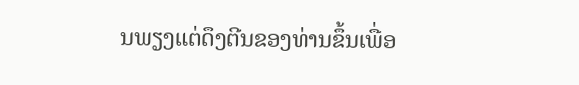ນພຽງແຕ່ດຶງຕີນຂອງທ່ານຂຶ້ນເພື່ອ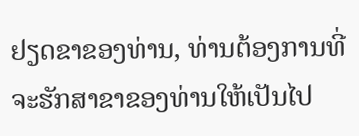ຢຽດຂາຂອງທ່ານ, ທ່ານຕ້ອງການທີ່ຈະຮັກສາຂາຂອງທ່ານໃຫ້ເປັນໄປ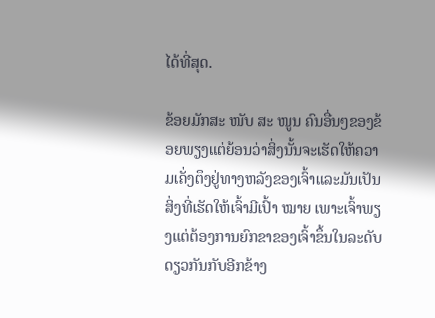ໄດ້ທີ່ສຸດ.

ຂ້ອຍມັກສະ ໜັບ ສະ ໜູນ ຄົນອື່ນໆຂອງຂ້ອຍພຽງແຕ່ຍ້ອນວ່າສິ່ງນັ້ນຈະເຮັດໃຫ້ຄວາມເຄັ່ງຕຶງຢູ່ທາງຫລັງຂອງເຈົ້າແລະມັນເປັນສິ່ງທີ່ເຮັດໃຫ້ເຈົ້າມີເປົ້າ ໝາຍ ເພາະເຈົ້າພຽງແຕ່ຕ້ອງການຍົກຂາຂອງເຈົ້າຂຶ້ນໃນລະດັບດຽວກັນກັບອີກຂ້າງ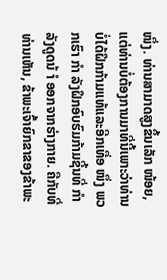ໜຶ່ງ. ທ່ານສາມາດສູງຂຶ້ນເລັກ ໜ້ອຍ, ແຕ່ທ່ານບໍ່ຕ້ອງການມາທີ່ນີ້ເພາະວ່າທ່ານບໍ່ໄດ້ຝຶກກ້າມແທ້ແລະອີກເທື່ອ ໜຶ່ງ ພວກເຮົາ ກຳ ລັງຝຶກອົບຮົມກ້າມຊີ້ນທີ່ ກຳ ລັງດູດນ້ ຳ ອອກຈາກຮ່າງກາຍ. ຄືກັບທີ່ທ່ານເຫັນ, ຂ້າພະເຈົ້າຍົກຂາຂອງຂ້າພະ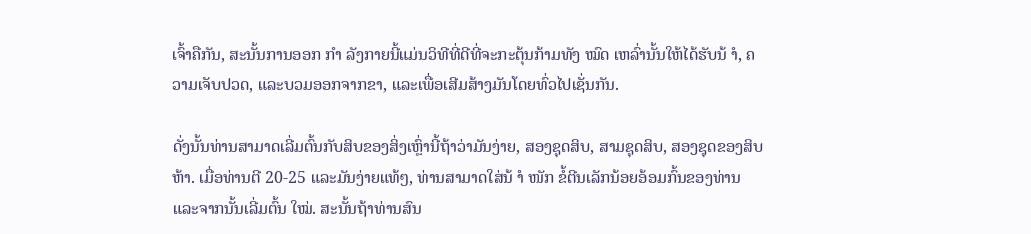ເຈົ້າຄືກັນ, ສະນັ້ນການອອກ ກຳ ລັງກາຍນີ້ແມ່ນວິທີທີ່ດີທີ່ຈະກະຕຸ້ນກ້າມທັງ ໝົດ ເຫລົ່ານັ້ນໃຫ້ໄດ້ຮັບນ້ ຳ, ຄວາມເຈັບປວດ, ແລະບວມອອກຈາກຂາ, ແລະເພື່ອເສີມສ້າງມັນໂດຍທົ່ວໄປເຊັ່ນກັນ.

ດັ່ງນັ້ນທ່ານສາມາດເລີ່ມຕົ້ນກັບສິບຂອງສິ່ງເຫຼົ່ານີ້ຖ້າວ່າມັນງ່າຍ, ສອງຊຸດສິບ, ສາມຊຸດສິບ, ສອງຊຸດຂອງສິບຫ້າ. ເມື່ອທ່ານຕີ 20-25 ແລະມັນງ່າຍແທ້ໆ, ທ່ານສາມາດໃສ່ນ້ ຳ ໜັກ ຂໍ້ຕີນເລັກນ້ອຍອ້ອມກົ້ນຂອງທ່ານແລະຈາກນັ້ນເລີ່ມຕົ້ນ ໃໝ່. ສະນັ້ນຖ້າທ່ານສົນ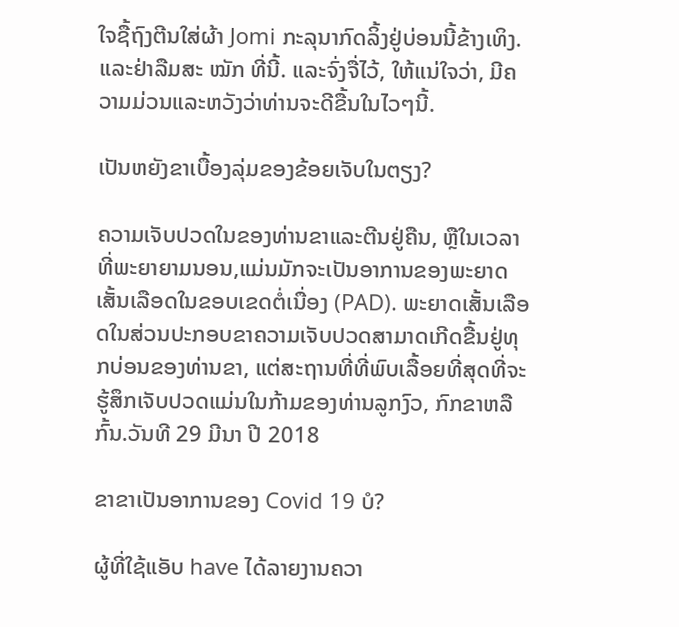ໃຈຊື້ຖົງຕີນໃສ່ຜ້າ Jomi ກະລຸນາກົດລິ້ງຢູ່ບ່ອນນີ້ຂ້າງເທິງ. ແລະຢ່າລືມສະ ໝັກ ທີ່ນີ້. ແລະຈົ່ງຈື່ໄວ້, ໃຫ້ແນ່ໃຈວ່າ, ມີຄວາມມ່ວນແລະຫວັງວ່າທ່ານຈະດີຂື້ນໃນໄວໆນີ້.

ເປັນຫຍັງຂາເບື້ອງລຸ່ມຂອງຂ້ອຍເຈັບໃນຕຽງ?

ຄວາມເຈັບປວດໃນຂອງທ່ານຂາແລະຕີນຢູ່ຄືນ, ຫຼືໃນເວລາທີ່ພະຍາຍາມນອນ,ແມ່ນມັກຈະເປັນອາການຂອງພະຍາດເສັ້ນເລືອດໃນຂອບເຂດຕໍ່ເນື່ອງ (PAD). ພະຍາດເສັ້ນເລືອດໃນສ່ວນປະກອບຂາຄວາມເຈັບປວດສາມາດເກີດຂື້ນຢູ່ທຸກບ່ອນຂອງທ່ານຂາ, ແຕ່ສະຖານທີ່ທີ່ພົບເລື້ອຍທີ່ສຸດທີ່ຈະຮູ້ສຶກເຈັບປວດແມ່ນໃນກ້າມຂອງທ່ານລູກງົວ, ກົກຂາຫລືກົ້ນ.ວັນທີ 29 ມີນາ ປີ 2018

ຂາຂາເປັນອາການຂອງ Covid 19 ບໍ?

ຜູ້ທີ່ໃຊ້ແອັບ have ໄດ້ລາຍງານຄວາ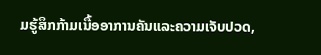ມຮູ້ສຶກກ້າມເນື້ອອາການຄັນແລະຄວາມເຈັບປວດ,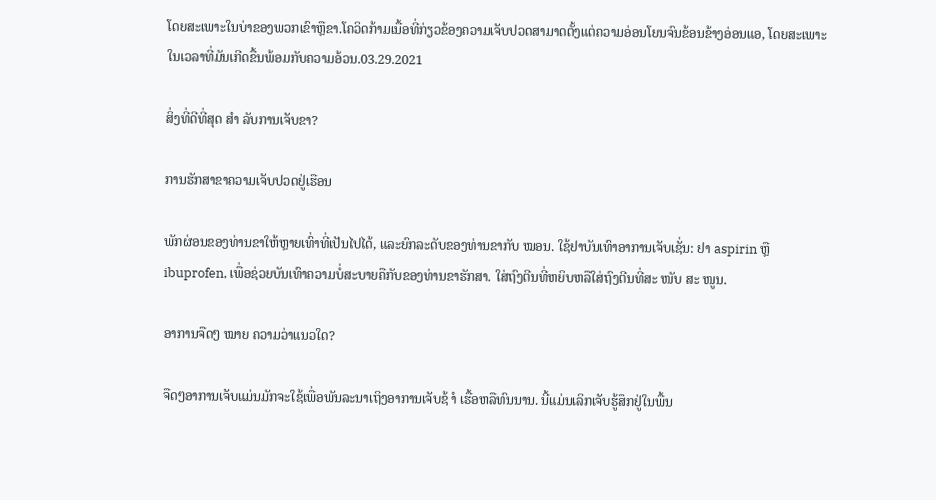ໂດຍສະເພາະໃນບ່າຂອງພວກເຂົາຫຼືຂາ.ໂຄວິດກ້າມເນື້ອທີ່ກ່ຽວຂ້ອງຄວາມເຈັບປວດສາມາດຕັ້ງແຕ່ຄວາມອ່ອນໂຍນຈົນຂ້ອນຂ້າງອ່ອນແອ, ໂດຍສະເພາະໃນເວລາທີ່ມັນເກີດຂື້ນພ້ອມກັບຄວາມອ້ວນ.03.29.2021

ສິ່ງທີ່ດີທີ່ສຸດ ສຳ ລັບການເຈັບຂາ?

ການຮັກສາຂາຄວາມເຈັບປວດຢູ່ເຮືອນ

ພັກຜ່ອນຂອງທ່ານຂາໃຫ້ຫຼາຍເທົ່າທີ່ເປັນໄປໄດ້, ແລະຍົກລະດັບຂອງທ່ານຂາກັບ ໝອນ. ໃຊ້ຢາບັນເທົາອາການເຈັບເຊັ່ນ: ຢາ aspirin ຫຼື ibuprofen, ເພື່ອຊ່ວຍບັນເທົາຄວາມບໍ່ສະບາຍຄືກັບຂອງທ່ານຂາຮັກສາ. ໃສ່ຖົງຕີນທີ່ຫຍິບຫລືໃສ່ຖົງຕີນທີ່ສະ ໜັບ ສະ ໜູນ.

ອາການຈືດໆ ໝາຍ ຄວາມວ່າແນວໃດ?

ຈືດໆອາການເຈັບແມ່ນມັກຈະໃຊ້ເພື່ອພັນລະນາເຖິງອາການເຈັບຊ້ ຳ ເຮື້ອຫລືທົນນານ. ນີ້ແມ່ນເລິກເຈັບຮູ້ສຶກຢູ່ໃນພື້ນ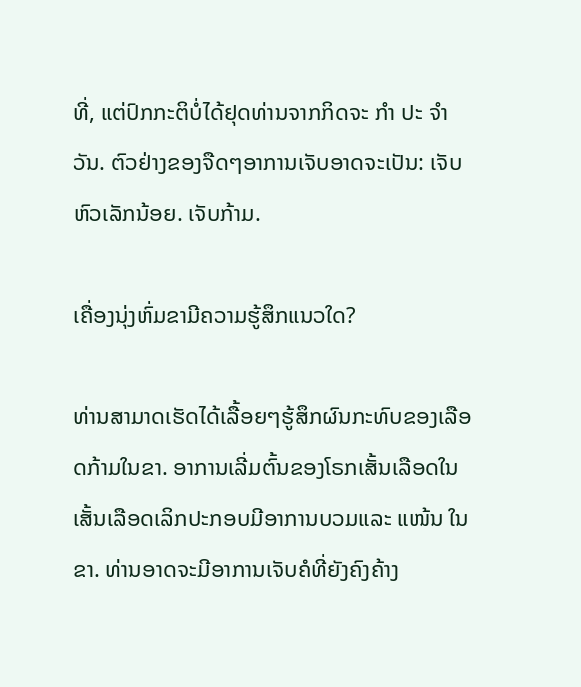ທີ່, ແຕ່ປົກກະຕິບໍ່ໄດ້ຢຸດທ່ານຈາກກິດຈະ ກຳ ປະ ຈຳ ວັນ. ຕົວຢ່າງຂອງຈືດໆອາການເຈັບອາດຈະເປັນ: ເຈັບຫົວເລັກນ້ອຍ. ເຈັບກ້າມ.

ເຄື່ອງນຸ່ງຫົ່ມຂາມີຄວາມຮູ້ສຶກແນວໃດ?

ທ່ານສາມາດເຮັດໄດ້ເລື້ອຍໆຮູ້ສຶກຜົນກະທົບຂອງເລືອດກ້າມໃນຂາ. ອາການເລີ່ມຕົ້ນຂອງໂຣກເສັ້ນເລືອດໃນເສັ້ນເລືອດເລິກປະກອບມີອາການບວມແລະ ແໜ້ນ ໃນຂາ. ທ່ານອາດຈະມີອາການເຈັບຄໍທີ່ຍັງຄົງຄ້າງ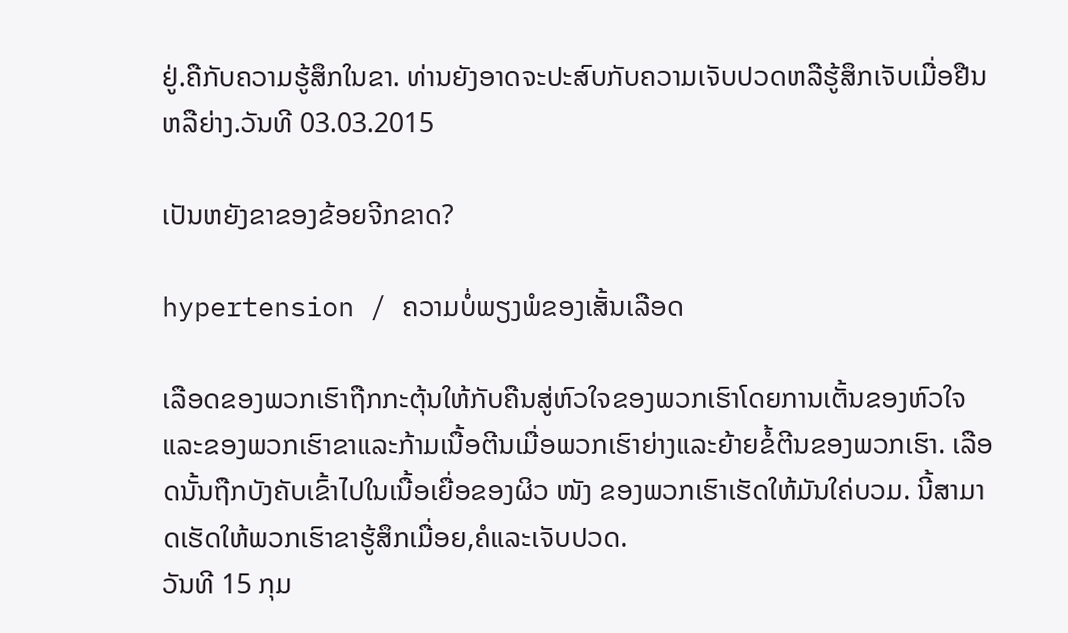ຢູ່.ຄືກັບຄວາມຮູ້ສຶກໃນຂາ. ທ່ານຍັງອາດຈະປະສົບກັບຄວາມເຈັບປວດຫລືຮູ້ສຶກເຈັບເມື່ອຢືນຫລືຍ່າງ.ວັນທີ 03.03.2015

ເປັນຫຍັງຂາຂອງຂ້ອຍຈີກຂາດ?

hypertension / ຄວາມບໍ່ພຽງພໍຂອງເສັ້ນເລືອດ

ເລືອດຂອງພວກເຮົາຖືກກະຕຸ້ນໃຫ້ກັບຄືນສູ່ຫົວໃຈຂອງພວກເຮົາໂດຍການເຕັ້ນຂອງຫົວໃຈແລະຂອງພວກເຮົາຂາແລະກ້າມເນື້ອຕີນເມື່ອພວກເຮົາຍ່າງແລະຍ້າຍຂໍ້ຕີນຂອງພວກເຮົາ. ເລືອດນັ້ນຖືກບັງຄັບເຂົ້າໄປໃນເນື້ອເຍື່ອຂອງຜິວ ໜັງ ຂອງພວກເຮົາເຮັດໃຫ້ມັນໃຄ່ບວມ. ນີ້ສາມາດເຮັດໃຫ້ພວກເຮົາຂາຮູ້ສຶກເມື່ອຍ,ຄໍແລະເຈັບປວດ.
ວັນທີ 15 ກຸມ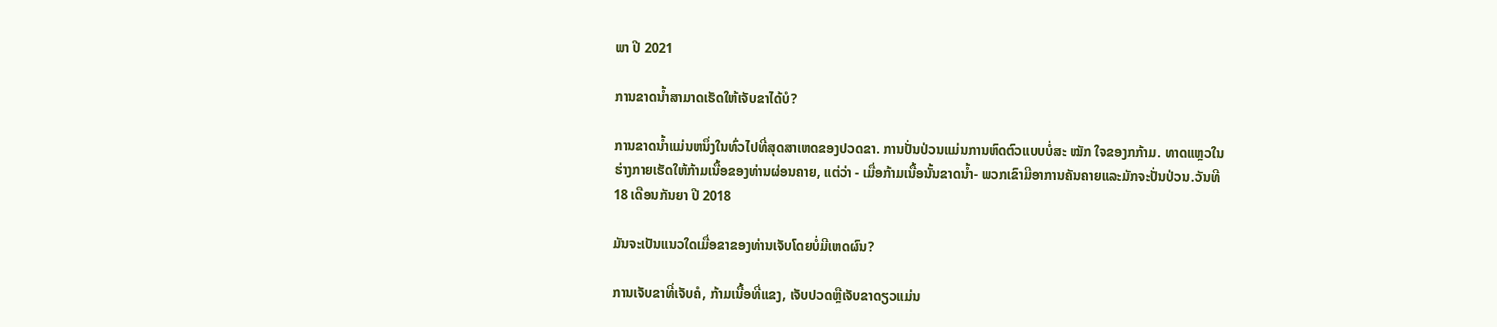ພາ ປີ 2021

ການຂາດນໍ້າສາມາດເຮັດໃຫ້ເຈັບຂາໄດ້ບໍ?

ການຂາດນໍ້າແມ່ນຫນຶ່ງໃນທົ່ວໄປທີ່ສຸດສາເຫດຂອງປວດຂາ. ການປັ່ນປ່ວນແມ່ນການຫົດຕົວແບບບໍ່ສະ ໝັກ ໃຈຂອງກກ້າມ. ທາດແຫຼວໃນຮ່າງກາຍເຮັດໃຫ້ກ້າມເນື້ອຂອງທ່ານຜ່ອນຄາຍ, ແຕ່ວ່າ - ເມື່ອກ້າມເນື້ອນັ້ນຂາດນໍ້າ- ພວກເຂົາມີອາການຄັນຄາຍແລະມັກຈະປັ່ນປ່ວນ.ວັນທີ 18 ເດືອນກັນຍາ ປີ 2018

ມັນຈະເປັນແນວໃດເມື່ອຂາຂອງທ່ານເຈັບໂດຍບໍ່ມີເຫດຜົນ?

ການເຈັບຂາທີ່ເຈັບຄໍ, ກ້າມເນື້ອທີ່ແຂງ, ເຈັບປວດຫຼືເຈັບຂາດຽວແມ່ນ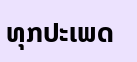ທຸກປະເພດ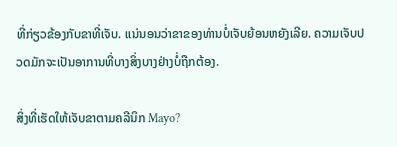ທີ່ກ່ຽວຂ້ອງກັບຂາທີ່ເຈັບ. ແນ່ນອນວ່າຂາຂອງທ່ານບໍ່ເຈັບຍ້ອນຫຍັງເລີຍ. ຄວາມເຈັບປວດມັກຈະເປັນອາການທີ່ບາງສິ່ງບາງຢ່າງບໍ່ຖືກຕ້ອງ.

ສິ່ງທີ່ເຮັດໃຫ້ເຈັບຂາຕາມຄລີນິກ Mayo?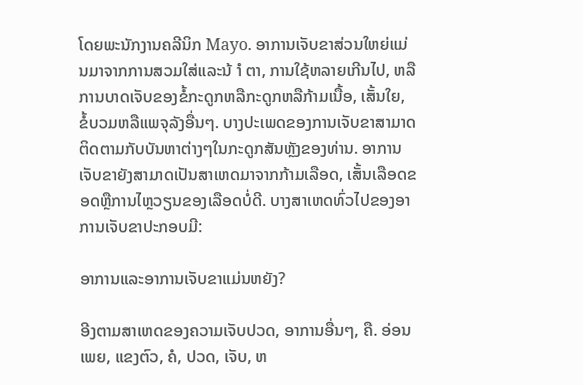ໂດຍພະນັກງານຄລີນິກ Mayo. ອາການເຈັບຂາສ່ວນໃຫຍ່ແມ່ນມາຈາກການສວມໃສ່ແລະນ້ ຳ ຕາ, ການໃຊ້ຫລາຍເກີນໄປ, ຫລືການບາດເຈັບຂອງຂໍ້ກະດູກຫລືກະດູກຫລືກ້າມເນື້ອ, ເສັ້ນໃຍ, ຂໍ້ບວມຫລືແພຈຸລັງອື່ນໆ. ບາງປະເພດຂອງການເຈັບຂາສາມາດຕິດຕາມກັບບັນຫາຕ່າງໆໃນກະດູກສັນຫຼັງຂອງທ່ານ. ອາການເຈັບຂາຍັງສາມາດເປັນສາເຫດມາຈາກກ້າມເລືອດ, ເສັ້ນເລືອດຂອດຫຼືການໄຫຼວຽນຂອງເລືອດບໍ່ດີ. ບາງສາເຫດທົ່ວໄປຂອງອາການເຈັບຂາປະກອບມີ:

ອາການແລະອາການເຈັບຂາແມ່ນຫຍັງ?

ອີງຕາມສາເຫດຂອງຄວາມເຈັບປວດ, ອາການອື່ນໆ, ຄື. ອ່ອນເພຍ, ແຂງຕົວ, ຄໍ, ປວດ, ເຈັບ, ຫ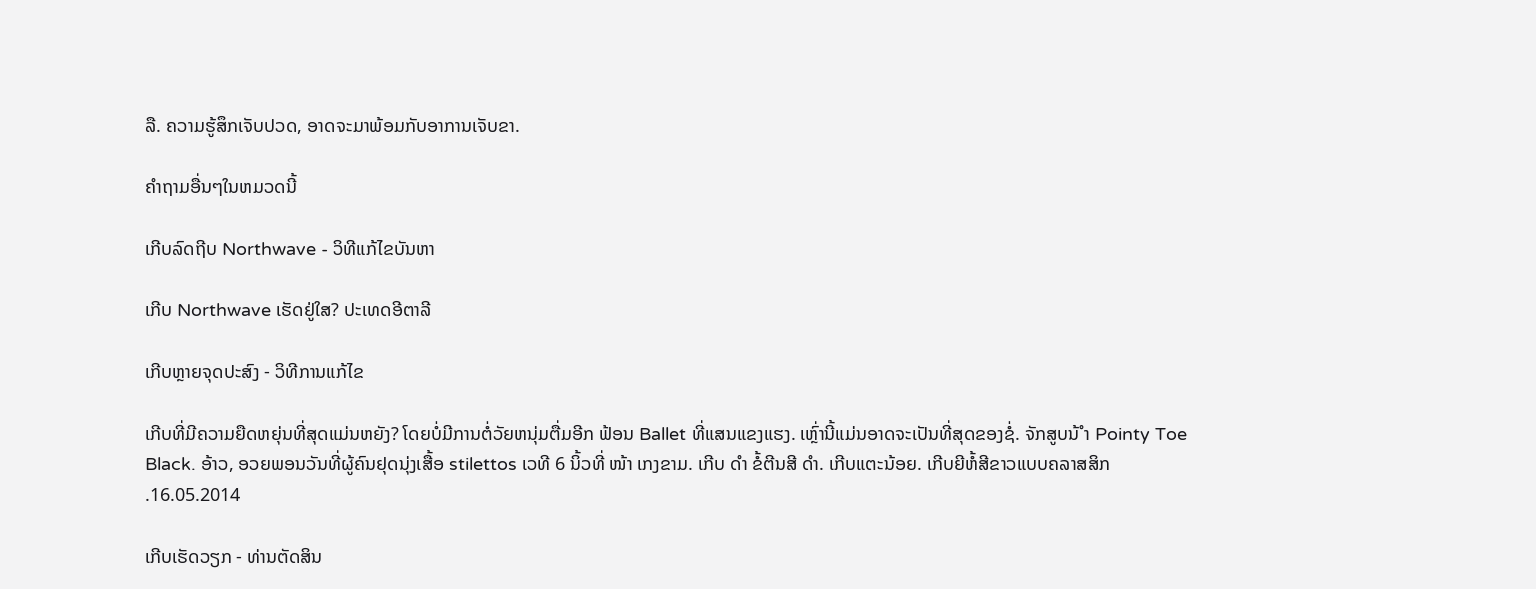ລື. ຄວາມຮູ້ສຶກເຈັບປວດ, ອາດຈະມາພ້ອມກັບອາການເຈັບຂາ.

ຄໍາຖາມອື່ນໆໃນຫມວດນີ້

ເກີບລົດຖີບ Northwave - ວິທີແກ້ໄຂບັນຫາ

ເກີບ Northwave ເຮັດຢູ່ໃສ? ປະເທດອີຕາລີ

ເກີບຫຼາຍຈຸດປະສົງ - ວິທີການແກ້ໄຂ

ເກີບທີ່ມີຄວາມຍືດຫຍຸ່ນທີ່ສຸດແມ່ນຫຍັງ? ໂດຍບໍ່ມີການຕໍ່ວັຍຫນຸ່ມຕື່ມອີກ ຟ້ອນ Ballet ທີ່ແສນແຂງແຮງ. ເຫຼົ່ານີ້ແມ່ນອາດຈະເປັນທີ່ສຸດຂອງຊໍ່. ຈັກສູບນ້ ຳ Pointy Toe Black. ອ້າວ, ອວຍພອນວັນທີ່ຜູ້ຄົນຢຸດນຸ່ງເສື້ອ stilettos ເວທີ 6 ນິ້ວທີ່ ໜ້າ ເກງຂາມ. ເກີບ ດຳ ຂໍ້ຕີນສີ ດຳ. ເກີບແຕະນ້ອຍ. ເກີບຍີຫໍ້ສີຂາວແບບຄລາສສິກ .16.05.2014

ເກີບເຮັດວຽກ - ທ່ານຕັດສິນ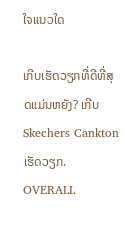ໃຈແນວໃດ

ເກີບເຮັດວຽກທີ່ດີທີ່ສຸດແມ່ນຫຍັງ? ເກີບ Skechers Cankton ເຮັດວຽກ. OVERALL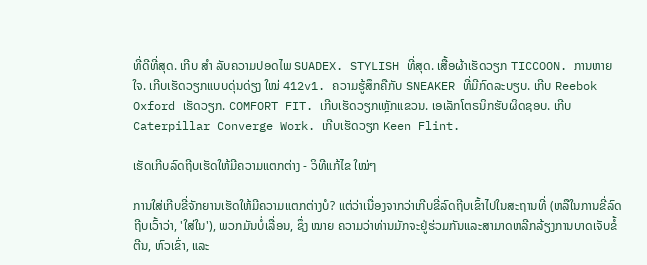ທີ່ດີທີ່ສຸດ. ເກີບ ສຳ ລັບຄວາມປອດໄພ SUADEX. STYLISH ທີ່ສຸດ. ເສື້ອຜ້າເຮັດວຽກ TICCOON. ການຫາຍໃຈ. ເກີບເຮັດວຽກແບບດຸ່ນດ່ຽງ ໃໝ່ 412v1. ຄວາມຮູ້ສຶກຄືກັບ SNEAKER ທີ່ມີກົດລະບຽບ. ເກີບ Reebok Oxford ເຮັດວຽກ. COMFORT FIT. ເກີບເຮັດວຽກເຫຼັກແຂວນ. ເອເລັກໂຕຣນິກຮັບຜິດຊອບ. ເກີບ Caterpillar Converge Work. ເກີບເຮັດວຽກ Keen Flint.

ເຮັດເກີບລົດຖີບເຮັດໃຫ້ມີຄວາມແຕກຕ່າງ - ວິທີແກ້ໄຂ ໃໝ່ໆ

ການໃສ່ເກີບຂີ່ຈັກຍານເຮັດໃຫ້ມີຄວາມແຕກຕ່າງບໍ? ແຕ່ວ່າເນື່ອງຈາກວ່າເກີບຂີ່ລົດຖີບເຂົ້າໄປໃນສະຖານທີ່ (ຫລືໃນການຂີ່ລົດຖີບເວົ້າວ່າ, 'ໃສ່ໃນ'), ພວກມັນບໍ່ເລື່ອນ, ຊຶ່ງ ໝາຍ ຄວາມວ່າທ່ານມັກຈະຢູ່ຮ່ວມກັນແລະສາມາດຫລີກລ້ຽງການບາດເຈັບຂໍ້ຕີນ, ຫົວເຂົ່າ, ແລະ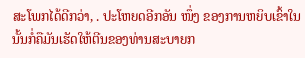ສະໂພກໄດ້ດີກວ່າ, . ປະໂຫຍດອີກອັນ ໜຶ່ງ ຂອງການຫຍິບເຂົ້າໃນນັ້ນກໍ່ຄືມັນເຮັດໃຫ້ຕີນຂອງທ່ານສະບາຍກ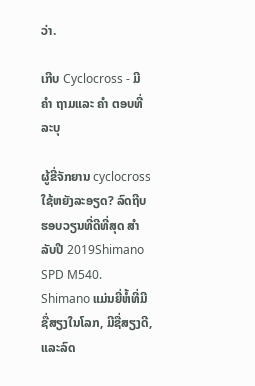ວ່າ.

ເກີບ Cyclocross - ມີ ຄຳ ຖາມແລະ ຄຳ ຕອບທີ່ລະບຸ

ຜູ້ຂີ່ຈັກຍານ cyclocross ໃຊ້ຫຍັງລະອຽດ? ລົດຖີບຮອບວຽນທີ່ດີທີ່ສຸດ ສຳ ລັບປີ 2019Shimano SPD M540. Shimano ແມ່ນຍີ່ຫໍ້ທີ່ມີຊື່ສຽງໃນໂລກ, ມີຊື່ສຽງດີ, ແລະລົດ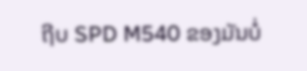ຖີບ SPD M540 ຂອງມັນບໍ່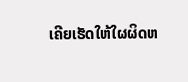ເຄີຍເຮັດໃຫ້ໃຜຜິດຫ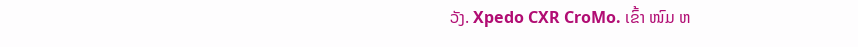ວັງ. Xpedo CXR CroMo. ເຂົ້າ ໜົມ ຫ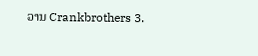ວານ Crankbrothers 3.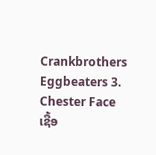Crankbrothers Eggbeaters 3. Chester Face ເຊື້ອ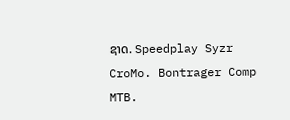ຊາດ. Speedplay Syzr CroMo. Bontrager Comp MTB.